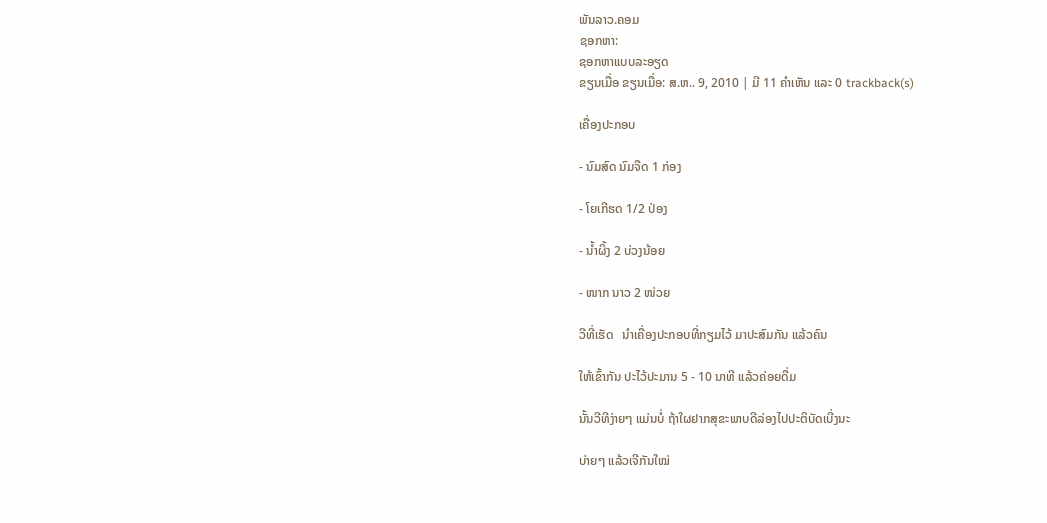ພັນລາວ.ຄອມ
ຊອກຫາ:
ຊອກຫາແບບລະອຽດ
ຂຽນເມື່ອ ຂຽນເມື່ອ: ສ.ຫ.. 9, 2010 | ມີ 11 ຄຳເຫັນ ແລະ 0 trackback(s)

ເຄື່ອງປະກອບ

- ນົມສົດ ນົມຈືດ 1 ກ່ອງ

- ໂຍເກີຮດ 1/2 ປ່ອງ

- ນ້ຳຜິ້ງ 2 ບ່ວງນ້ອຍ

- ໜາກ ນາວ 2 ໜ່ວຍ

ວີທີ່ເຮັດ   ນຳເຄື່ອງປະກອບທີ່ກຽມໄວ້ ມາປະສົມກັນ ແລ້ວຄົນ

ໃຫ້ເຂົ້າກັນ ປະໄວ້ປະມານ 5 - 10 ນາທີ ແລ້ວຄ່ອຍດື່ມ

ນັ້ນວີທີງ່າຍໆ ແມ່ນບໍ່ ຖ້າໃຜຢາກສຸຂະພາບດີລ່ອງໄປປະຕິບັດເບີ່ງນະ

ບ່າຍໆ ແລ້ວເຈີກັນໃໝ່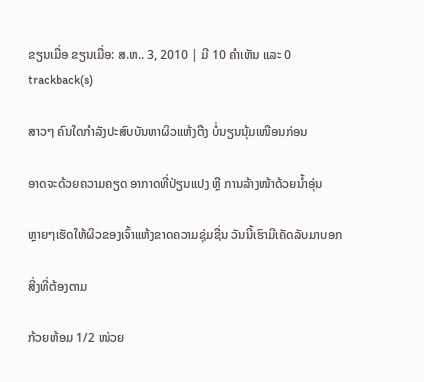ຂຽນເມື່ອ ຂຽນເມື່ອ: ສ.ຫ.. 3, 2010 | ມີ 10 ຄຳເຫັນ ແລະ 0 trackback(s)

ສາວໆ ຄົນໃດກຳລັງປະສົບບັນຫາຜິວແຫ້ງຕືງ ບໍ່ນຽນນຸ້ມເໜືອນກ່ອນ

ອາດຈະດ້ວຍຄວາມຄຽດ ອາກາດທີ່ປ່ຽນແປງ ຫຼື ການລ້າງໜ້າດ້ວຍນ້ຳອຸ່ນ

ຫຼາຍໆເຮັດໃຫ້ຜິວຂອງເຈົ້າແຫ້ງຂາດຄວາມຊຸ່ມຊື່ນ ວັນນີ້ເຮົາມີເຄັດລັບມາບອກ

ສີ່ງທີ່ຕ້ອງຕາມ

ກ້ວຍຫ້ອມ 1/2 ໜ່ວຍ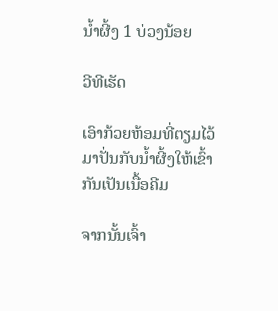ນ້ຳຜີ້ງ 1 ບ່ວງນ້ອຍ

ວີທີເຮັດ

ເອົາກ້ວຍຫ້ອມທີ່ຕຽມໄວ້ມາປັ່ນກັບນ້ຳຜີ້ງໃຫ້ເຂົ້າກັນເປັນເນື້ອຄີມ

ຈາກນັ້ນເຈົ້າ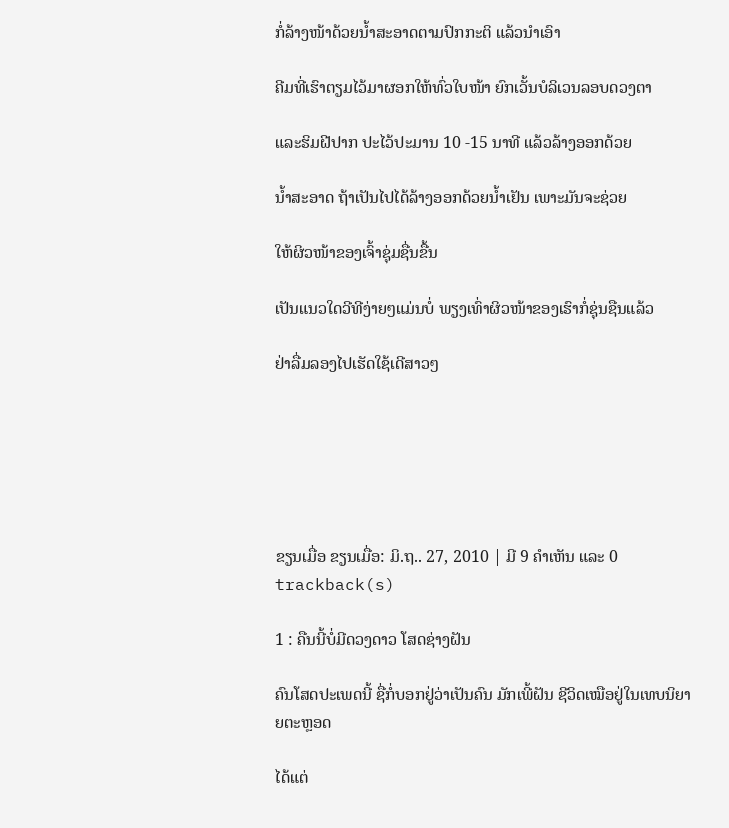ກໍ່ລ້າງໜ້າດ້ວຍນ້ຳສະອາດຕາມປົກກະຕິ ແລ້ວນຳເອົາ

ຄີມທີ່ເຮົາຕຽມໄວ້ມາຜອກໃຫ້ທົ່ວໃບໜ້າ ຍົກເວັ້ນບໍລິເວນລອບດວງຕາ

ແລະຮິມຝີປາກ ປະໄວ້ປະມານ 10 -15 ນາທີ ແລ້ວລ້າງອອກດ້ວຍ

ນ້ຳສະອາດ ຖ້າເປັນໄປໄດ້ລ້າງອອກດ້ວຍນ້ຳເຢັນ ເພາະມັນຈະຊ່ວຍ

ໃຫ້ຜິວໜ້າຂອງເຈົ້າຊຸ່ມຊື່ນຂື້ນ

ເປັນແນວໃດວີທີງ່າຍໆແມ່ນບໍ່ ພຽງເທົ່າຜິວໜ້າຂອງເຮົາກໍ່ຊຸ່ນຊືນແລ້ວ

ຢ່າລື່ມລອງໄປເຮັດໃຊ້ເດີສາວໆ






ຂຽນເມື່ອ ຂຽນເມື່ອ: ມິ.ຖ.. 27, 2010 | ມີ 9 ຄຳເຫັນ ແລະ 0 trackback(s)

1 : ຄືນນີ້ບໍ່ມີດວງດາວ ໂສດຊ່າງຝັນ

ຄົນໂສດປະເພດນີ້ ຊື່ກໍ່ບອກຢູ່ວ່າເປັນຄົນ ມັກເພີ້ຝັນ ຊີວິດເໝືອຢູ່ໃນເທບນິຍາຍຕະຫຼອດ

ໄດ້ແຕ່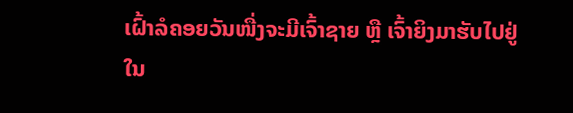ເຝົ້າລໍຄອຍວັນໜື່ງຈະມີເຈົ້າຊາຍ ຫຼື ເຈົ້າຍິງມາຮັບໄປຢູ່ໃນ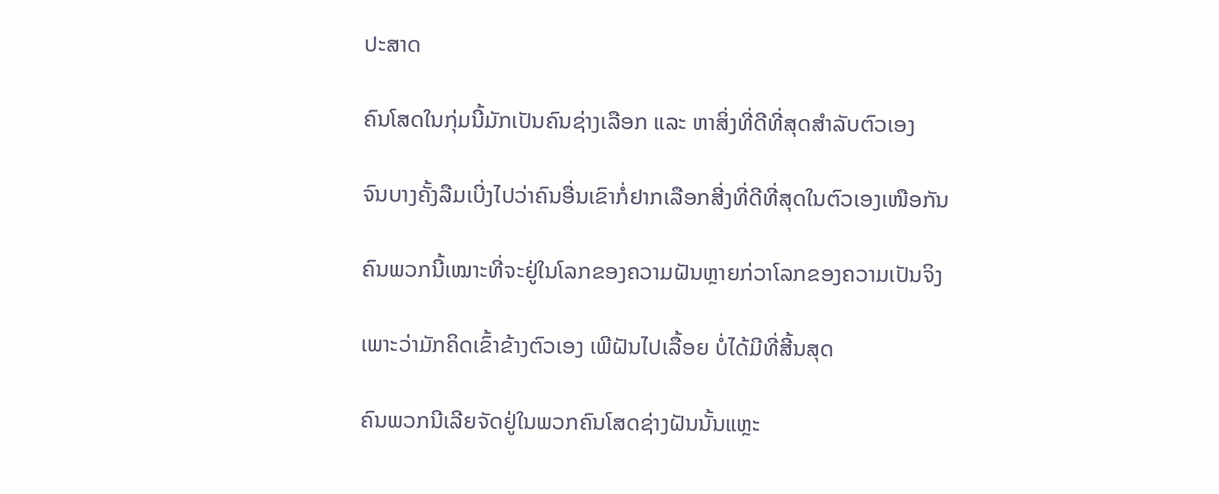ປະສາດ

ຄົນໂສດໃນກຸ່ມນີ້ມັກເປັນຄົນຊ່າງເລືອກ ແລະ ຫາສິ່ງທີ່ດີທີ່ສຸດສຳລັບຕົວເອງ

ຈົນບາງຄັ້ງລືມເບີ່ງໄປວ່າຄົນອື່ນເຂົາກໍ່ຢາກເລືອກສີ່ງທີ່ດີທີ່ສຸດໃນຕົວເອງເໜືອກັນ

ຄົນພວກນີ້ເໝາະທີ່ຈະຢູ່ໃນໂລກຂອງຄວາມຝັນຫຼາຍກ່ວາໂລກຂອງຄວາມເປັນຈິງ

ເພາະວ່າມັກຄິດເຂົ້າຂ້າງຕົວເອງ ເພີຝັນໄປເລື້ອຍ ບໍ່ໄດ້ມີທີ່ສີ້ນສຸດ

ຄົນພວກນີເລີຍຈັດຢູ່ໃນພວກຄົນໂສດຊ່າງຝັນນັ້ນແຫຼະ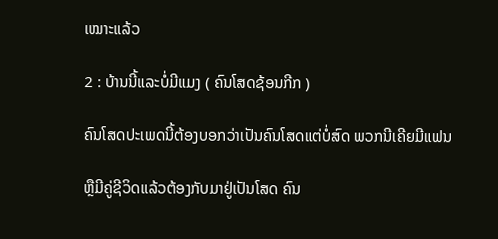ເໝາະແລ້ວ

2 : ບ້ານນີ້ແລະບໍ່ມີແມງ ( ຄົນໂສດຊ້ອນກີກ )

ຄົນໂສດປະເພດນີ້ຕ້ອງບອກວ່າເປັນຄົນໂສດແຕ່ບໍ່ສົດ ພວກນີເຄີຍມີແຟນ

ຫຼືມີຄູ່ຊີວິດແລ້ວຕ້ອງກັບມາຢູ່ເປັນໂສດ ຄົນ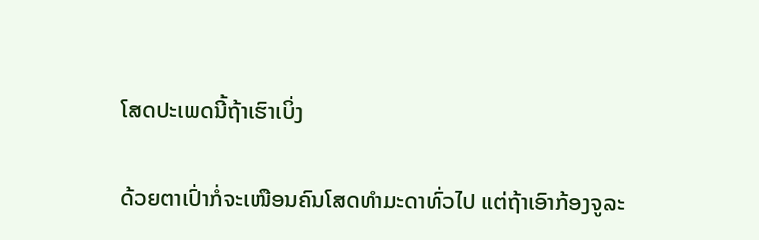ໂສດປະເພດນີ້ຖ້າເຮົາເບິ່ງ

ດ້ວຍຕາເປົ່າກໍ່ຈະເໜືອນຄົນໂສດທຳມະດາທົ່ວໄປ ແຕ່ຖ້າເອົາກ້ອງຈູລະ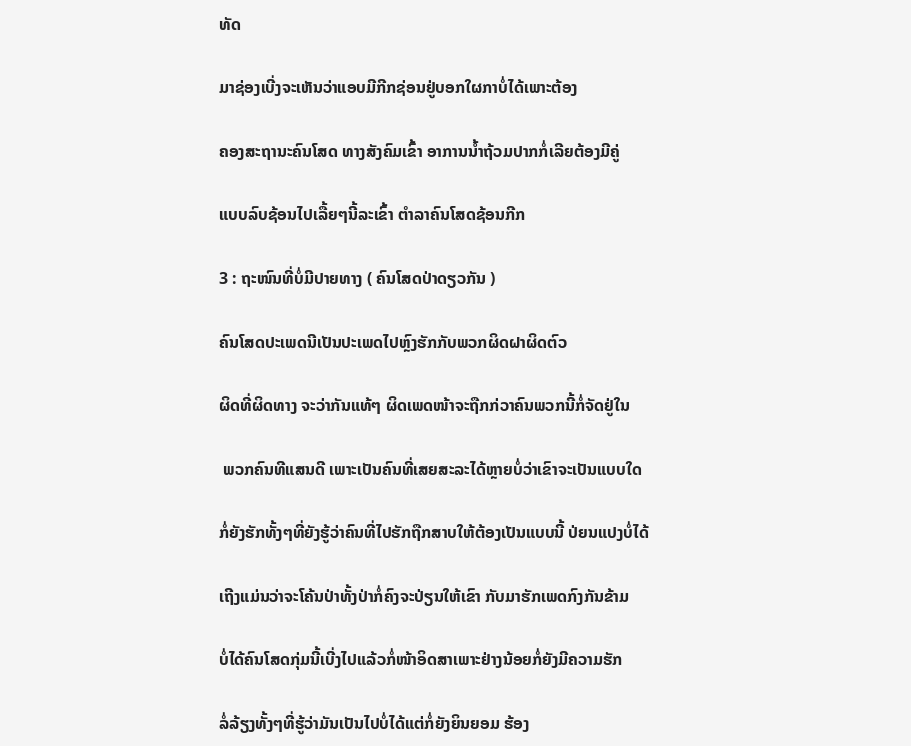ທັດ

ມາຊ່ອງເບີ່ງຈະເຫັນວ່າແອບມີກີກຊ່ອນຢູ່ບອກໃຜກາບໍ່ໄດ້ເພາະຕ້ອງ

ຄອງສະຖານະຄົນໂສດ ທາງສັງຄົມເຂົ້າ ອາການນ້ຳຖ້ວມປາກກໍ່ເລີຍຕ້ອງມີຄູ່

ແບບລົບຊ້ອນໄປເລື້ຍໆນີ້ລະເຂົ້າ ຕຳລາຄົນໂສດຊ້ອນກີກ

3 : ຖະໜົນທີ່ບໍ່ມີປາຍທາງ ( ຄົນໂສດປ່າດຽວກັນ )

ຄົນໂສດປະເພດນີເປັນປະເພດໄປຫຼົງຮັກກັບພວກຜິດຝາຜິດຕົວ

ຜິດທີ່ຜິດທາງ ຈະວ່າກັນແທ້ໆ ຜິດເພດໜ້າຈະຖືກກ່ວາຄົນພວກນີ້ກໍ່ຈັດຢູ່ໃນ

 ພວກຄົນທີແສນດີ ເພາະເປັນຄົນທີ່ເສຍສະລະໄດ້ຫຼາຍບໍ່ວ່າເຂົາຈະເປັນແບບໃດ

ກໍ່ຍັງຮັກທັ້ງໆທີ່ຍັງຮູ້ວ່າຄົນທີ່ໄປຮັກຖືກສາບໃຫ້ຕ້ອງເປັນແບບນີ້ ປ່ຍນແປງບໍ່ໄດ້

ເຖີງແມ່ນວ່າຈະໂຄ້ນປ່າທັ້ງປ່າກໍ່ຄົງຈະປ່ຽນໃຫ້ເຂົາ ກັບມາຮັກເພດກົງກັນຂ້າມ

ບໍ່ໄດ້ຄົນໂສດກຸ່ມນີ້ເບີ່ງໄປແລ້ວກໍ່ໜ້າອິດສາເພາະຢ່າງນ້ອຍກໍ່ຍັງມີຄວາມຮັກ

ລໍ່ລ້ຽງທັ້ງໆທີ່ຮູ້ວ່າມັນເປັນໄປບໍ່ໄດ້ແຕ່ກໍ່ຍັງຍິນຍອມ ຮ້ອງ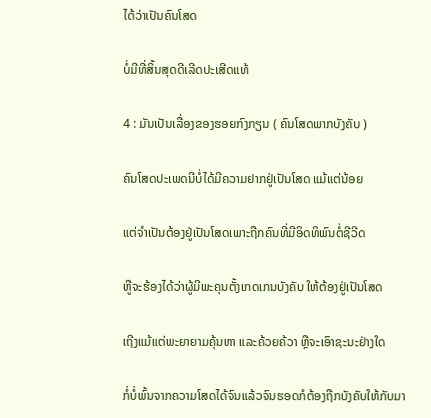ໄດ້ວ່າເປັນຄົນໂສດ

ບໍ່ມີທີ່ສິ້ນສຸດດີເລີດປະເສີດແທ້

4 : ມັນເປັນເລື່ອງຂອງຮອຍກົງກຽນ ( ຄົນໂສດພາກບັງຄັບ )

ຄົນໂສດປະເພດນີບໍ່ໄດ້ມີຄວາມຢາກຢູ່ເປັນໂສດ ແມ້ແຕ່ນ້ອຍ

ແຕ່ຈຳເປັນຕ້ອງຢູ່ເປັນໂສດເພາະຖືກຄົນທີ່ມີອິດທິພົນຕໍ່ຊີວີດ

ຫູືຈະຮ້ອງໄດ້ວ່າຜູ້ມີພະຄຸນຕັ້ງເກດເກນບັງຄັບ ໃຫ້ຕ້ອງຢູ່ເປັນໂສດ

ເຖີງແມ້ແຕ່ພະຍາຍາມຄຸ້ນຫາ ແລະຄ້ວຍຄ້ວາ ຫຼືຈະເອົາຊະນະຢ່າງໃດ

ກໍ່ບໍ່ພົ້ນຈາກຄວາມໂສດໄດ້ຈົນແລ້ວຈົນຮອດກໍຕ້ອງຖືກບັງຄັບໃຫ້ກັບມາ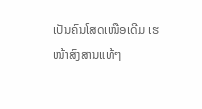ເປັນຄົນໂສດເໜືອເດີມ ເຮ ໜ້າສົງສານແທ້ໆ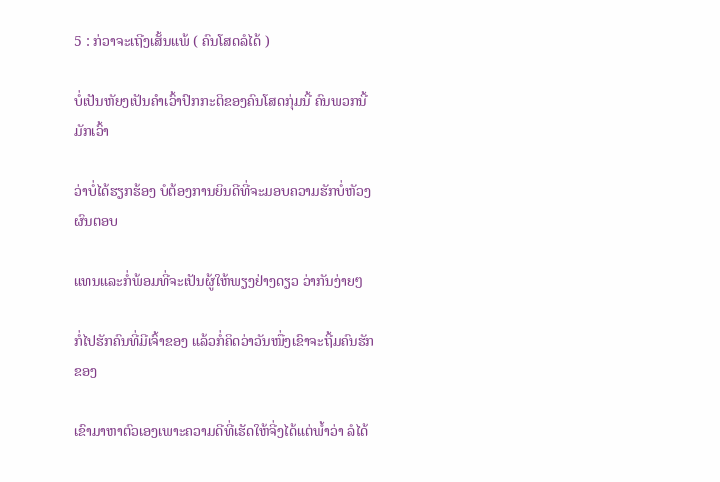5 : ກ່ວາຈະເຖີງເສັ້ນແພ້ ( ຄົນໂສດລໍໄດ້ )

ບໍ່ເປັນຫັຍງເປັນຄຳເວົ້າປົກກະຕິຂອງຄົນໂສດກຸ່ມນີ້ ຄົນພວກນີ້ມັກເວົ້າ

ວ່າບໍ່ໄດ້ຮຽກຮ້ອງ ບໍຕ້ອງການຍິນດີທີ່ຈະມອບຄວາມຮັກບໍ່ຫັວງຜົນຕອບ

ແທນແລະກໍ່ພ້ອມທີ່ຈະເປັນຜູ້ໃຫ້ພຽງຢ່າງດຽວ ວ່າກັນງ່າຍໆ

ກໍ່ໄປຮັກຄົນທີ່ມີເຈົ້າຂອງ ແລ້ວກໍ່ຄິດວ່າວັນໜື່ງເຂົາຈະຖີ້ມຄົນຮັກຂອງ

ເຂົາມາຫາຕົວເອງເພາະຄວາມດີທີ່ເຮັດໃຫ້ຈີ່ງໄດ້ແຕ່ພ້ຳວ່າ ລໍໄດ້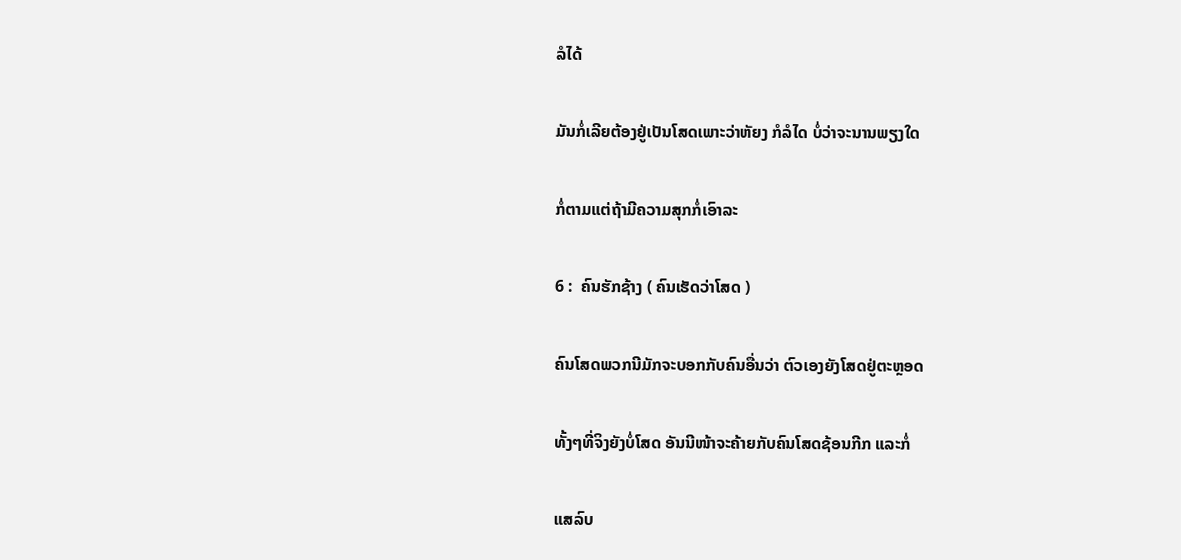ລໍໄດ້

ມັນກໍ່ເລີຍຕ້ອງຢູ່ເປັນໂສດເພາະວ່າຫັຍງ ກໍລໍໄດ ບໍ່ວ່າຈະນານພຽງໃດ

ກໍ່ຕາມແຕ່ຖ້າມີຄວາມສຸກກໍ່ເອົາລະ

6 :  ຄົນຮັກຊ້າງ ( ຄົນເຮັດວ່າໂສດ )

ຄົນໂສດພວກນີມັກຈະບອກກັບຄົນອື່ນວ່າ ຕົວເອງຍັງໂສດຢູ່ຕະຫຼອດ

ທັ້ງໆທີ່ຈິງຍັງບໍ່ໂສດ ອັນນີໜ້າຈະຄ້າຍກັບຄົນໂສດຊ້ອນກີກ ແລະກໍ່

ແສລົບ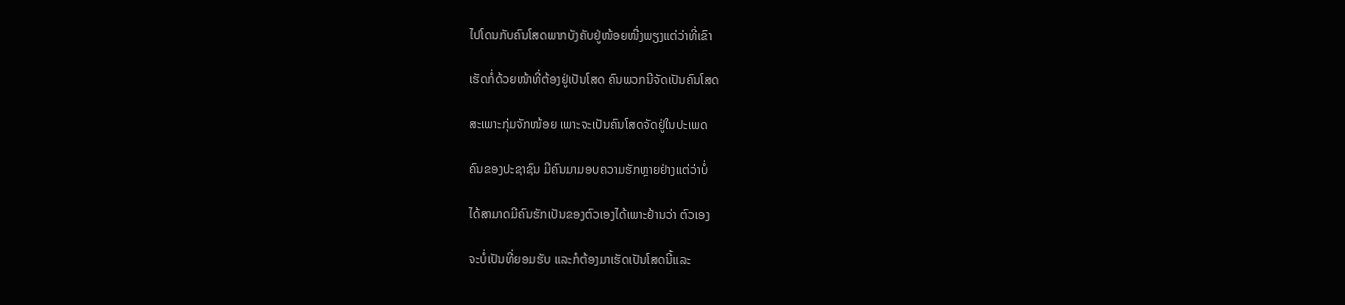ໄປໂດນກັບຄົນໂສດພາກບັງຄັບຢູ່ໜ້ອຍໜື່ງພຽງແຕ່ວ່າທີ່ເຂົາ

ເຮັດກໍ່ດ້ວຍໜ້າທີ່ຕ້ອງຢູ່ເປັນໂສດ ຄົນພວກນີຈັດເປັນຄົນໂສດ

ສະເພາະກຸ່ມຈັກໜ້ອຍ ເພາະຈະເປັນຄົນໂສດຈັດຢູ່ໃນປະເພດ

ຄົນຂອງປະຊາຊົນ ມີຄົນມາມອບຄວາມຮັກຫຼາຍຢ່າງແຕ່ວ່າບໍ່

ໄດ້ສາມາດມີຄົນຮັກເປັນຂອງຕົວເອງໄດ້ເພາະຢ້ານວ່າ ຕົວເອງ

ຈະບໍ່ເປັນທີ່ຍອມຮັບ ແລະກໍຕ້ອງມາເຮັດເປັນໂສດນີ້ແລະ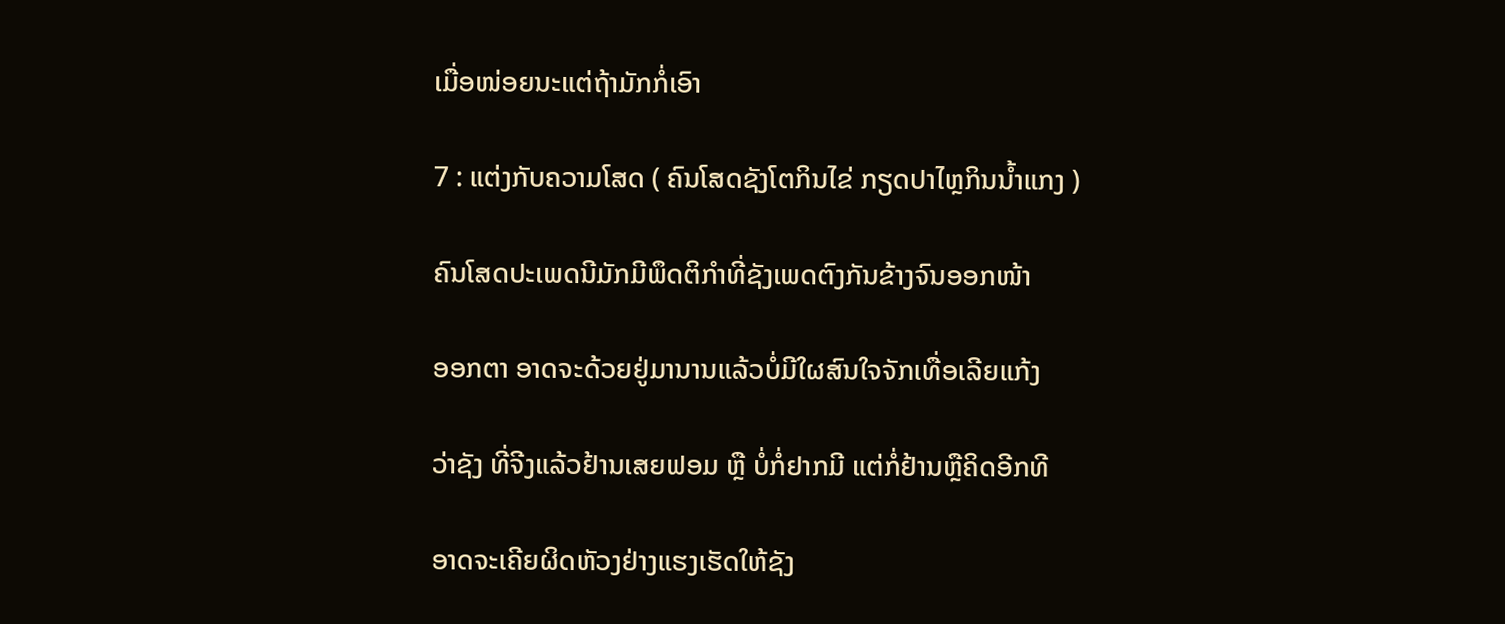ເມື່ອໜ່ອຍນະແຕ່ຖ້າມັກກໍ່ເອົາ

7 : ແຕ່ງກັບຄວາມໂສດ ( ຄົນໂສດຊັງໂຕກິນໄຂ່ ກຽດປາໄຫຼກິນນ້ຳແກງ )

ຄົນໂສດປະເພດນີມັກມີພຶດຕິກຳທີ່ຊັງເພດຕົງກັນຂ້າງຈົນອອກໜ້າ

ອອກຕາ ອາດຈະດ້ວຍຢູ່ມານານແລ້ວບໍ່ມີໃຜສົນໃຈຈັກເທື່ອເລີຍແກ້ງ

ວ່າຊັງ ທີ່ຈີງແລ້ວຢ້ານເສຍຟອມ ຫຼື ບໍ່ກໍ່ຢາກມີ ແຕ່ກໍ່ຢ້ານຫຼືຄິດອີກທີ

ອາດຈະເຄີຍຜິດຫັວງຢ່າງແຮງເຮັດໃຫ້ຊັງ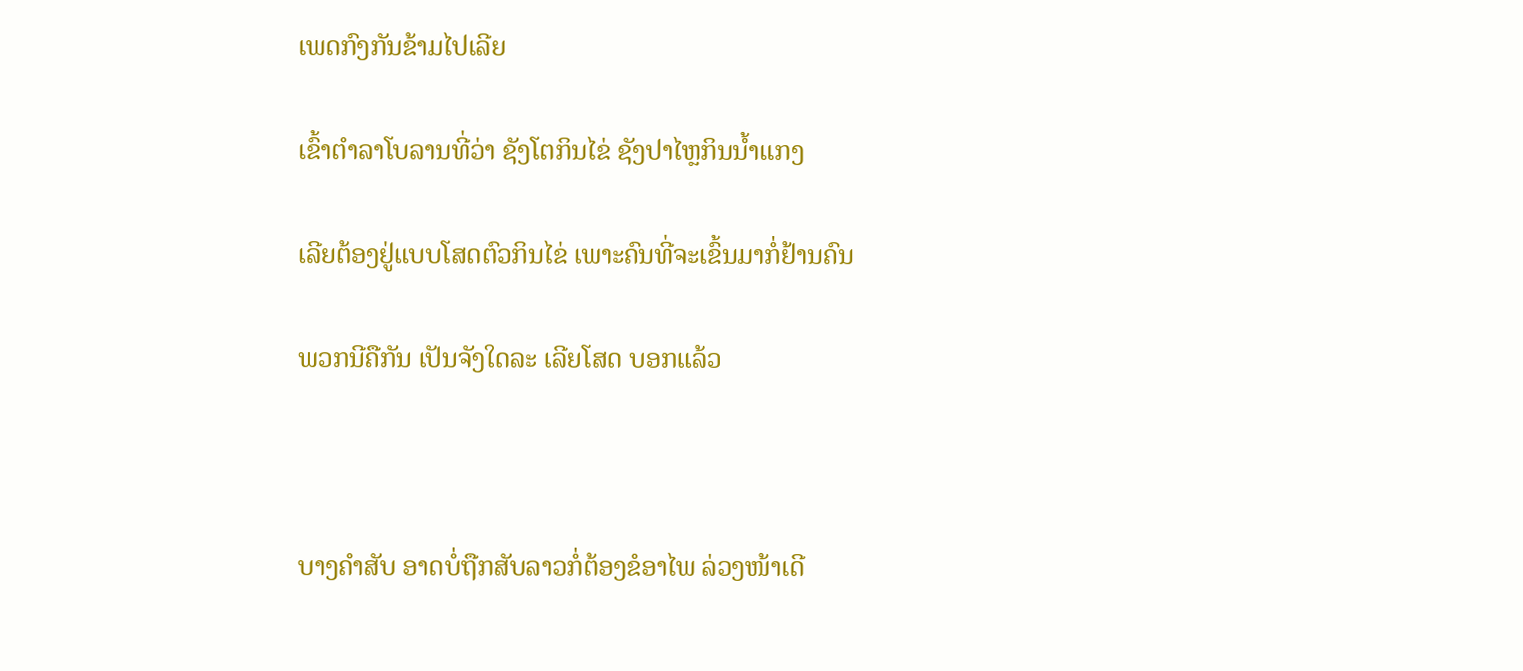ເພດກົງກັນຂ້າມໄປເລີຍ

ເຂົ້າຕຳລາໂບລານທີ່ວ່າ ຊັງໂຕກິນໄຂ່ ຊັງປາໄຫຼກິນນ້ຳແກງ

ເລີຍຕ້ອງຢູ່ແບບໂສດຕົວກິນໄຂ່ ເພາະຄົນທີ່ຈະເຂົ້ນມາກໍ່ຢ້ານຄົນ

ພວກນີຄືກັນ ເປັນຈັງໃດລະ ເລີຍໂສດ ບອກແລ້ວ



ບາງຄຳສັບ ອາດບໍ່ຖືກສັບລາວກໍ່ຕ້ອງຂໍອາໄພ ລ່ວງໜ້າເດີ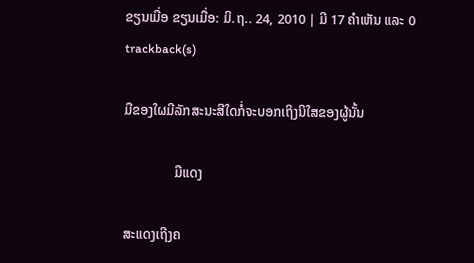ຂຽນເມື່ອ ຂຽນເມື່ອ: ມິ.ຖ.. 24, 2010 | ມີ 17 ຄຳເຫັນ ແລະ 0 trackback(s)

ມືຂອງໃຜມີລັກສະນະສີໃດກໍ່ຈະບອກເຖິງນິໃສຂອງຜູ້ນັ້ນ

               ມືແດງ

ສະແດງເຖີງຄ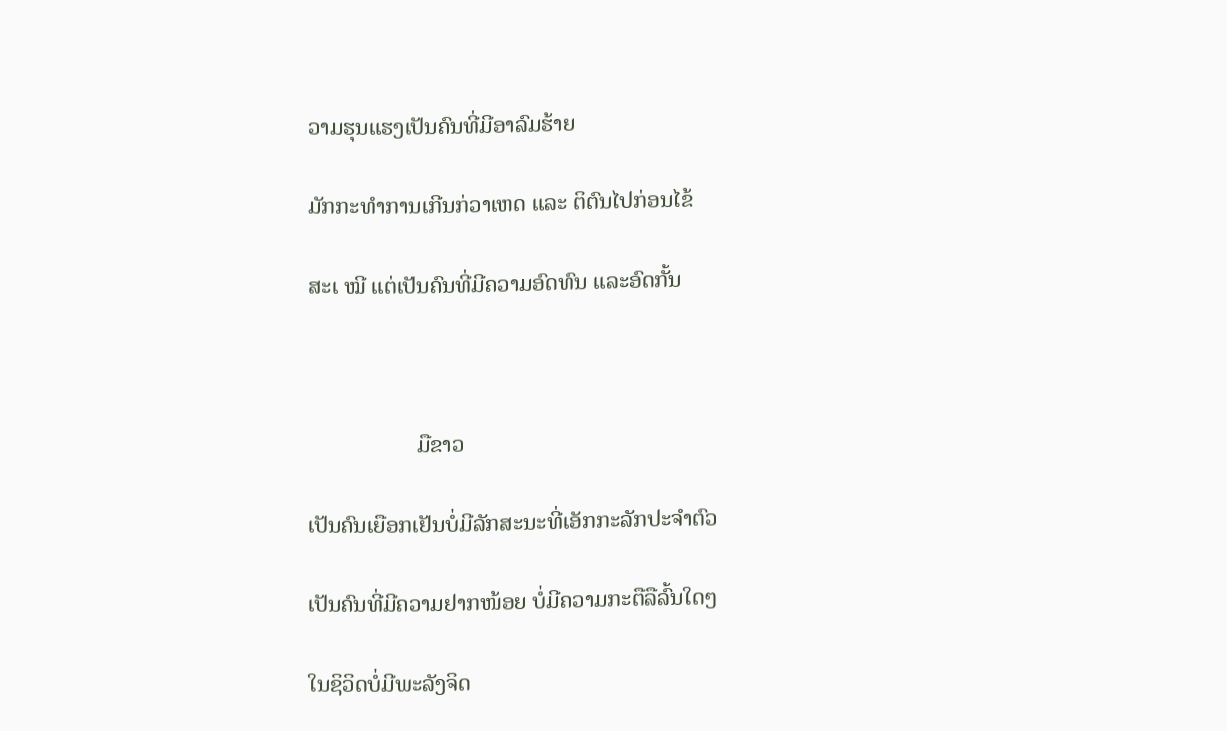ວາມຮຸນແຮງເປັນຄົນທີ່ມີອາລົມຮ້າຍ

ມັກກະທຳການເກີນກ່ວາເຫດ ແລະ ຕິຕົນໄປກ່ອນໄຂ້

ສະເ ໝີ ແຕ່ເປັນຄົນທີ່ມີຄວາມອົດທົນ ແລະອົດກັ້ນ



                   ມືຂາວ

ເປັນຄົນເຍືອກເຢັນບໍ່ມີລັກສະນະທີ່ເອັກກະລັກປະຈຳຕົວ

ເປັນຄົນທີ່ມີຄວາມຢາກໜ້ອຍ ບໍ່ມີຄວາມກະຕືລືລົ້ນໃດໆ

ໃນຊິວິດບໍ່ມີພະລັງຈິດ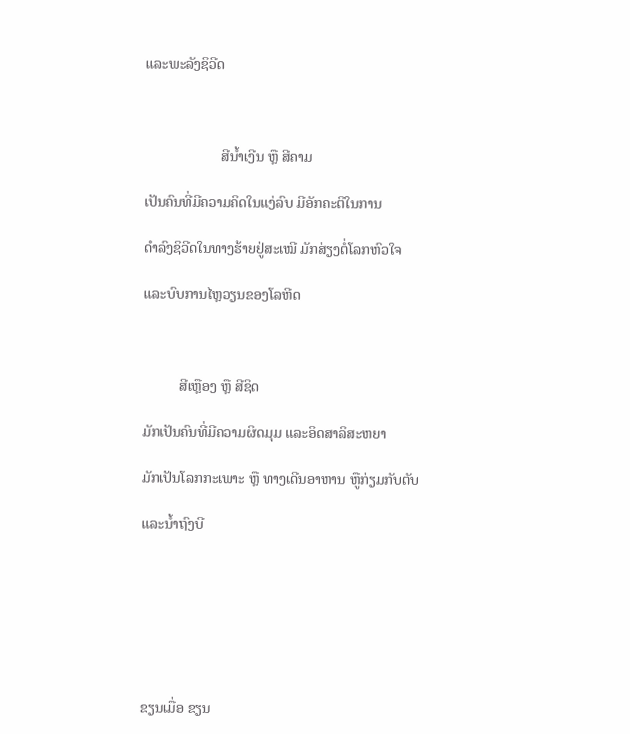ແລະພະລັງຊິວີດ



                     ສີນ້ຳເງີນ ຫຼື ສີຄາມ

ເປັນຄົນທີ່ມີຄວາມຄິດໃນແງ່ລົບ ມີອັກຄະຕິໃນການ

ດຳລົງຊິວີດໃນທາງຮ້າຍຢູ່ສະເໝີ ມັກສ່ຽງຕໍ່ໂລກຫົວໃຈ

ແລະບົບການໄຫຼວຽນຂອງໂລຫີດ



          ສີເຫຼືອງ ຫຼື ສີຊິດ

ມັກເປັນຄົນທີ່ມີຄວາມຜິດມຸມ ແລະອິດສາລິສະຫຍາ

ມັກເປັນໂລກກະເພາະ ຫຼື ທາງເດີນອາຫານ ຫູືກ່ຽມກັບຕັບ

ແລະນ້ຳຖົງບີ







ຂຽນເມື່ອ ຂຽນ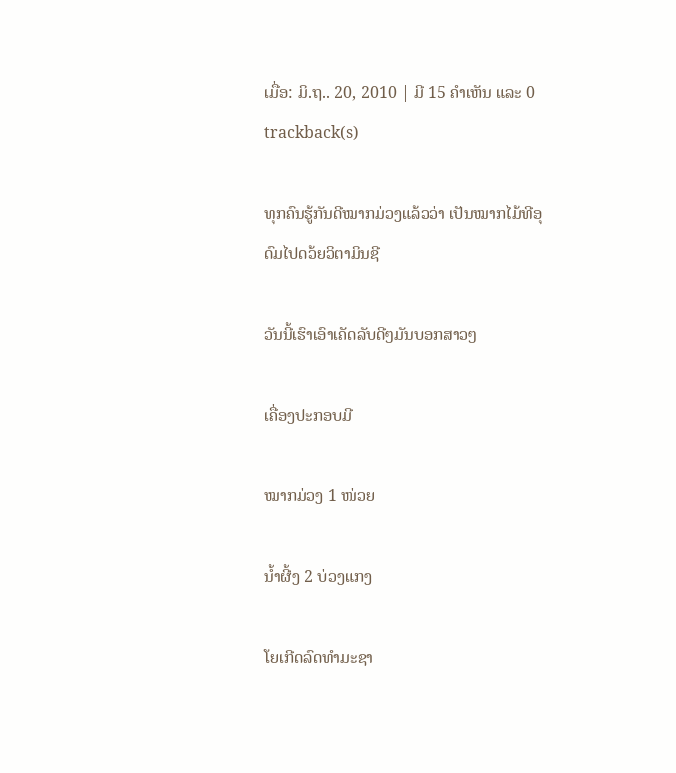ເມື່ອ: ມິ.ຖ.. 20, 2010 | ມີ 15 ຄຳເຫັນ ແລະ 0 trackback(s)

ທຸກຄົນຮູ້ກັນດີໝາກມ່ວງແລ້ວວ່າ ເປັນໝາກໄມ້ທີອຸດົມໄປດວ້ຍວິຕາມິນຊີ

ວັນນີ້ເຮົາເອົາເຄັດລັບດີໆມັນບອກສາວໆ

ເຄື່ອງປະກອບມີ

ໝາກມ່ວງ 1 ໜ່ວຍ

ນ້ຳຜີ້ງ 2 ບ່ວງແກງ

ໂຍເກີດລົດທຳມະຊາ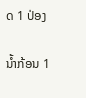ດ 1 ປ່ອງ

ນ້ຳກ້ອນ 1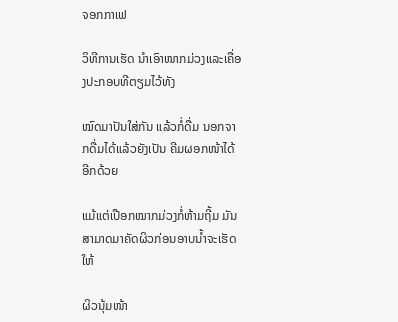ຈອກກາເຟ

ວິທີການເຮັດ ນຳເອົາໜາກມ່ວງແລະເຄື່ອງປະກອບທີຕຽມໄວ້ທັງ

ໝົດມາປັນໃສ່ກັນ ແລ້ວກໍ່ດື່ມ ນອກຈາກດື່ມໄດ້ແລ້ວຍັງເປັນ ຄີມຜອກໜ້າໄດ້ອີກດ້ວຍ

ແມ້ແຕ່ເປືອກໝາກມ່ວງກໍ່ຫ້າມຖີ້ມ ມັນສາມາດມາຄັດຜິວກ່ອນອາບນ້ຳຈະເຮັດໃຫ້

ຜິວນຸ້ມໜ້າ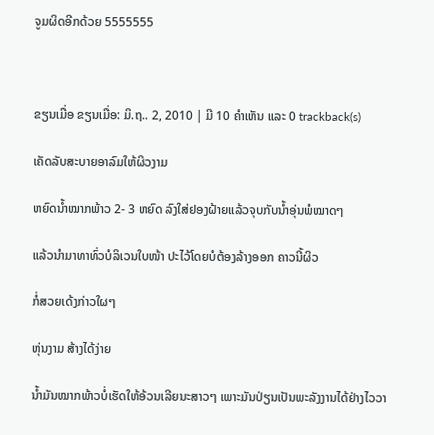ຈູມຜິດອີກດ້ວຍ 5555555



ຂຽນເມື່ອ ຂຽນເມື່ອ: ມິ.ຖ.. 2, 2010 | ມີ 10 ຄຳເຫັນ ແລະ 0 trackback(s)

ເຄັດລັບສະບາຍອາລົມໃຫ້ຜິວງາມ

ຫຍົດນ້ຳໝາກພ້າວ 2- 3 ຫຍົດ ລົງໃສ່ຢອງຝ້າຍແລ້ວຈຸບກັບນ້ຳອຸ່ນພໍໝາດໆ

ແລ້ວນຳມາທາທົ່ວບໍລິເວນໃບໜ້າ ປະໄວ້ໂດຍບໍຕ້ອງລ້າງອອກ ຄາວນີ້ຜິວ

ກໍ່ສວຍເດ້ງກ່າວໃຜໆ

ຫຸ່ນງາມ ສ້າງໄດ້ງ່າຍ

ນ້ຳມັນໝາກພ້າວບໍ່ເຮັດໃຫ້ອ້ວນເລີຍນະສາວໆ ເພາະມັນປ່ຽນເປັນພະລັງງານໄດ້ຢ່າງໄວວາ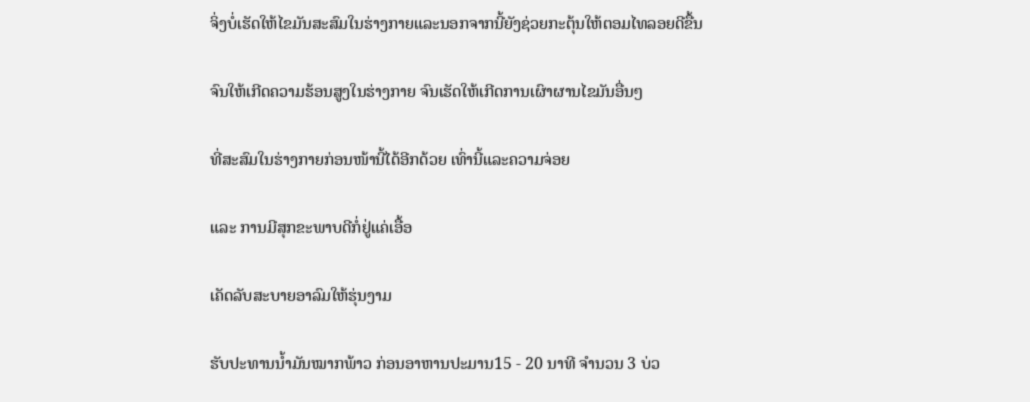ຈິ່ງບໍ່ເຮັດໃຫ້ໄຂມັນສະສົມໃນຮ່າງກາຍແລະນອກຈາກນີ້ຍັງຊ່ວຍກະຕຸ້ນໃຫ້ຕອມໄທລອຍດີຂື້ນ

ຈົນໃຫ້ເກີດຄວາມຮ້ອນສູງໃນຮ່າງກາຍ ຈົນເຮັດໃຫ້ເກີດການເຜົາຜານໄຂມັນອື່ນໆ

ທີ່ສະສົມໃນຮ່າງກາຍກ່ອນໜ້ານີ້ໄດ້ອີກດ້ວຍ ເທົ່ານີ້ແລະຄວາມຈ່ອຍ

ແລະ ການມີສຸກຂະພາບດີກໍ່ຢູ່ແຄ່ເອື້ອ

ເຄັດລັບສະບາຍອາລົມໃຫ້ຮຸ່ນງາມ

ຮັບປະທານນ້ຳມັນໝາກພ້າວ ກ່ອນອາຫານປະມານ15 - 20 ນາທີ ຈຳນວນ 3 ບ່ວ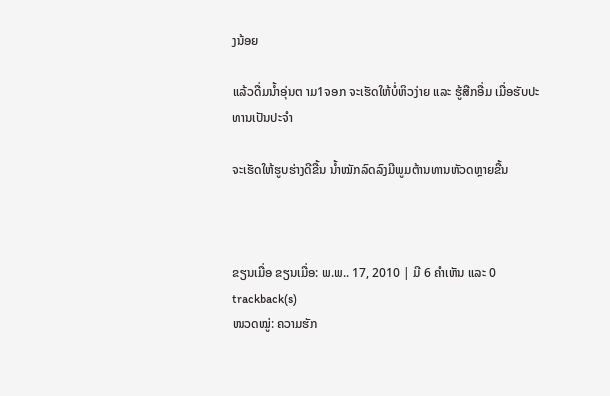ງນ້ອຍ

ແລ້ວດື່ມນ້ຳອຸ່ນຕ າມ1ຈອກ ຈະເຮັດໃຫ້ບໍ່ຫິວງ່າຍ ແລະ ຮູ້ສືກອື່ມ ເມື່ອຮັບປະທານເປັນປະຈຳ

ຈະເຮັດໃຫ້ຮູບຮ່າງດີຂື້ນ ນ້ຳໝັກລົດລົງມີພູມຕ້ານທານຫັວດຫຼາຍຂື້ນ



ຂຽນເມື່ອ ຂຽນເມື່ອ: ພ.ພ.. 17, 2010 | ມີ 6 ຄຳເຫັນ ແລະ 0 trackback(s)
ໜວດໝູ່: ຄວາມຮັກ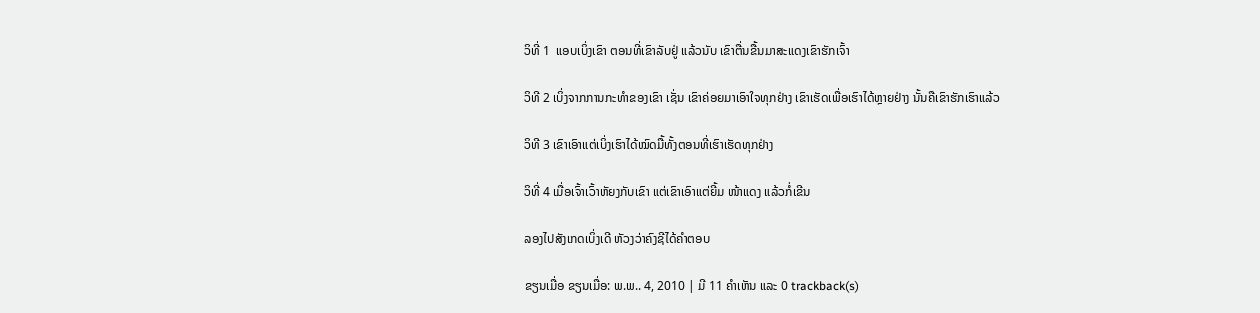ວິທີ່ 1  ແອບເບິ່ງເຂົາ ຕອນທີ່ເຂົາລັບຢູ່ ແລ້ວນັບ ເຂົາຕື່ນຂື້ນມາສະແດງເຂົາຮັກເຈົ້າ

ວິທີ 2 ເບິ່ງຈາກການກະທຳຂອງເຂົາ ເຊັ່ນ ເຂົາຄ່ອຍມາເອົາໃຈທຸກຢ່າງ ເຂົາເຮັດເພື່ອເຮົາໄດ້ຫຼາຍຢ່າງ ນັ້ນຄືເຂົາຮັກເຮົາແລ້ວ

ວິທີ 3 ເຂົາເອົາແຕ່ເບິ່ງເຮົາໄດ້ໝົດມື້ທັ້ງຕອນທີ່ເຮົາເຮັດທຸກຢ່າງ

ວິທີ່ 4 ເມື່ອເຈົ້າເວົ້າຫັຍງກັບເຂົາ ແຕ່ເຂົາເອົາແຕ່ຍີ້ມ ໜ້າແດງ ແລ້ວກໍ່ເຂີນ

ລອງໄປສັງເກດເບິ່ງເດີ ຫັວງວ່າຄົງຊີໄດ້ຄຳຕອບ

ຂຽນເມື່ອ ຂຽນເມື່ອ: ພ.ພ.. 4, 2010 | ມີ 11 ຄຳເຫັນ ແລະ 0 trackback(s)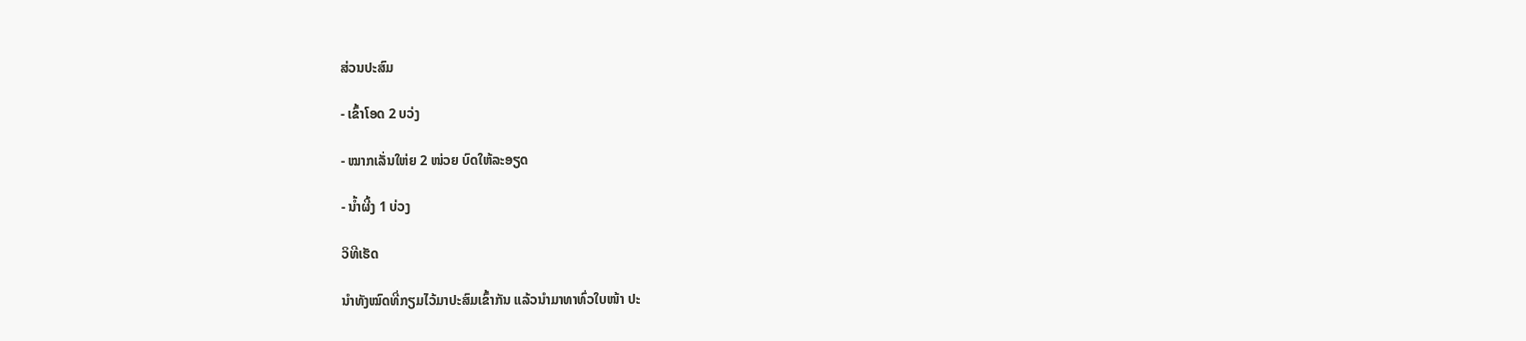ສ່ວນປະສົມ

- ເຂົ້າໂອດ 2 ບວ່ງ

- ໝາກເລັ່ນໃຫ່ຍ 2 ໜ່ວຍ ບົດໃຫ້ລະອຽດ

- ນ້ຳຜີ້ງ 1 ບ່ວງ

ວິທີເຮັດ

ນຳທັງໝົດທີ່ກຽມໄວ້ມາປະສົມເຂົ້າກັນ ແລ້ວນຳມາທາທົ່ວໃບໜ້າ ປະ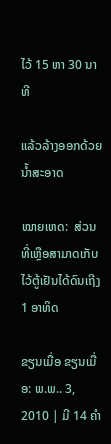ໄວ້ 15 ຫາ 30 ນາທີ

ແລ້ວລ້າງອອກດ້ວຍນ້ຳສະອາດ

ໝາຍເຫດ:  ສ່ວນທີ່ເຫຼືອສາມາດເກັບໄວ້ຕູ້ເຢັນໄດ້ດົນເຖີງ 1 ອາທິດ

ຂຽນເມື່ອ ຂຽນເມື່ອ: ພ.ພ.. 3, 2010 | ມີ 14 ຄຳ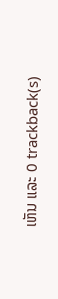ເຫັນ ແລະ 0 trackback(s)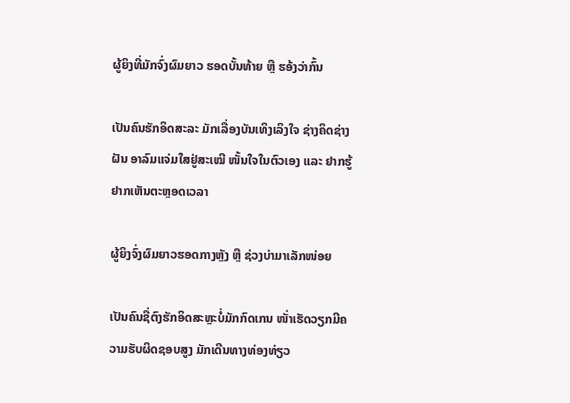ຜູ້ຍິງທີ່ມັກຈົ່ງຜົມຍາວ ຮອດບັ້ນທ້າຍ ຫຼື ຮອ້ງວ່າກົ້ນ

ເປັນຄົນຮັກອິດສະລະ ມັກເລື່ອງບັນເທິງເລິງໃຈ ຊ່າງຄິດຊ່າງຝັນ ອາລົມແຈ່ມໃສຢູ່ສະເໝີ ໜັ້ນໃຈໃນຕົວເອງ ແລະ ຢາກຮູ້ຢາກເຫັນຕະຫຼອດເວລາ

ຜູ້ຍິງຈົ່ງຜົມຍາວຮອດກາງຫຼັງ ຫຼື ຊ່ວງບ່າມາເລັກໜ່ອຍ

ເປັນຄົນຊື່ຕົງຮັກອິດສະຫຼະບໍ່ມັກກົດເກນ ໜັ່າເຮັດວຽກມີຄວາມຮັບຜິດຊອບສູງ ມັກເດີນທາງທ່ອງທ່ຽວ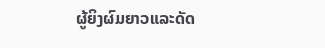ຜູ້ຍິງຜົມຍາວແລະດັດ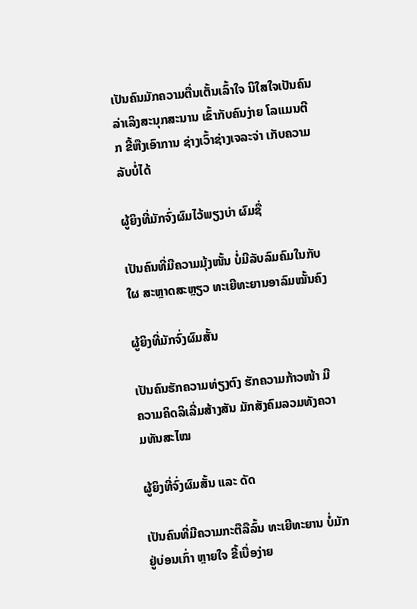ເປັນຄົນມັກຄວາມຕື່ນເຕັ້ນເລົ້າໃຈ ນິໃສໃຈເປັນຄົນລ່າເລິງສະນຸກສະນານ ເຂົ້າກັບຄົນງ່າຍ ໂລແມນຕີກ ຂີ້ຫືງເອົາການ ຊ່າງເວົ້າຊ່າງເຈລະຈ່າ ເກັບຄວາມລັບບໍ່ໄດ້

ຜູ້ຍິງທີ່ມັກຈົ່ງຜົມໄວ້ພຽງບ່າ ຜົມຊື່

ເປັນຄົນທີ່ມີຄວາມມຸ້ງໜັ້ນ ບໍ່ມີລັບລົມຄົມໃນກັບໃຜ ສະຫຼາດສະຫຼຽວ ທະເຍີທະຍານອາລົມໝັ້ນຄົງ

ຜູ້ຍິງທີ່ມັກຈົ່ງຜົມສັ້ນ

ເປັນຄົນຮັກຄວາມທ່ຽງຕົງ ຮັກຄວາມກ້າວໜ້າ ມີຄວາມຄິດລິເລີ່ມສ້າງສັນ ມັກສັງຄົມລວມທັງຄວາມທັນສະໄໝ

ຜູ້ຍິງທີ່ຈົ່ງຜົມສັ້ນ ແລະ ດັດ

ເປັນຄົນທີ່ມີຄວາມກະຕືລືລົ້ນ ທະເຍີທະຍານ ບໍ່ມັກຢູ່ບ່ອນເກົ່າ ຫຼາຍໃຈ ຂີ້ເບື່ອງ່າຍ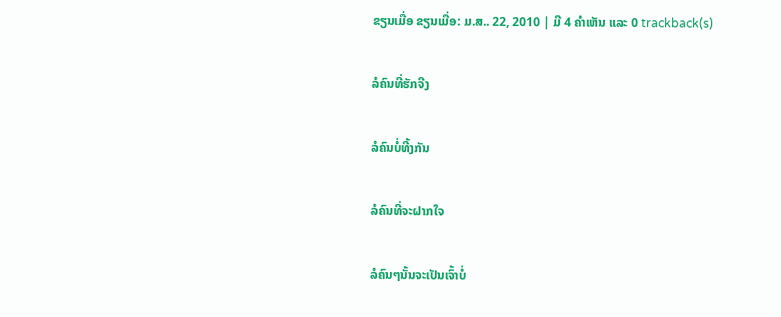ຂຽນເມື່ອ ຂຽນເມື່ອ: ມ.ສ.. 22, 2010 | ມີ 4 ຄຳເຫັນ ແລະ 0 trackback(s)

ລໍຄົນທີ່ຮັກຈີງ

ລໍຄົນບໍ່ທີ້ງກັນ

ລໍຄົນທີ່ຈະຝາກໃຈ

ລໍຄົນໆນັ້ນຈະເປັນເຈົ້າບໍ່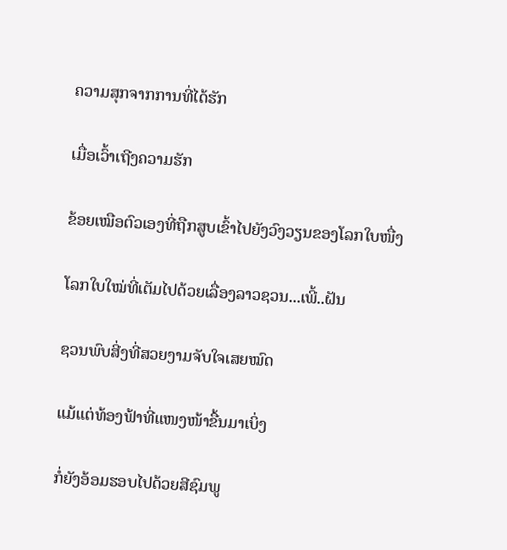ຄວາມສຸກຈາກການທີ່ໄດ້ຮັກ

ເມື່ອເວົ້າເຖີງຄວາມຮັກ

ຂ້ອຍເໝືອຕົວເອງທີ່ຖືກສູບເຂົ້າໄປຍັງວົງວຽນຂອງໂລກໃບໜື່ງ

ໂລກໃບໃໝ່ທີ່ເຕັມໄປດ້ວຍເລື່ອງລາວຊວນ...ເພີ້..ຝັນ

ຊວນພົບສີ່ງທີ່ສວຍງາມຈັບໃຈເສຍໝົດ

ແມ້ແຕ່ທ້ອງຟ້າທີ່ແໜງໜ້າຂື້ນມາເບິ່ງ

ກໍ່ຍັງອ້ອມຮອບໄປດ້ວຍສີຊົມພູ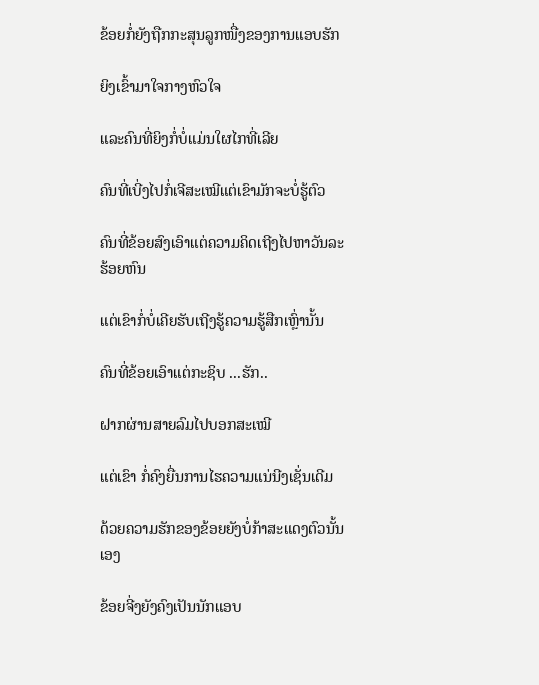ຂ້ອຍກໍ່ຍັງຖືກກະສຸນລູກໜື່ງຂອງການແອບຮັກ

ຍິງເຂົ້າມາໃຈກາງຫົວໃຈ

ແລະຄົນທີ່ຍິງກໍ່ບໍ່ແມ່ນໃຜໄກທີ່ເລີຍ

ຄົນທີ່ເບີ່ງໄປກໍ່ເຈີສະເໝີແຕ່ເຂົາມັກຈະບໍ່ຮູ້ຕົວ

ຄົນທີ່ຂ້ອຍສົງເອົາແຕ່ຄວາມຄິດເຖີງໄປຫາວັນລະຮ້ອຍຫົນ

ແຕ່ເຂົາກໍ່ບໍ່ເຄີຍຮັບເຖີງຮູ້ຄວາມຮູ້ສືກເຫຼົ່ານັ້ນ

ຄົນທີ່ຂ້ອຍເອົາແຕ່ກະຊິບ ...ຮັກ..

ຝາກຜ່ານສາຍລົມໄປບອກສະເໝີ

ແຕ່ເຂົາ ກໍ່ຄົງຍື່ນການໄຮຄວາມແນ່ນີງເຊັ່ນເດີມ

ດ້ວຍຄວາມຮັກຂອງຂ້ອຍຍັງບໍ່ກ້າສະແດງຕົວນັ້ນເອງ

ຂ້ອຍຈີ່ງຍັງຄົງເປັນນັກແອບ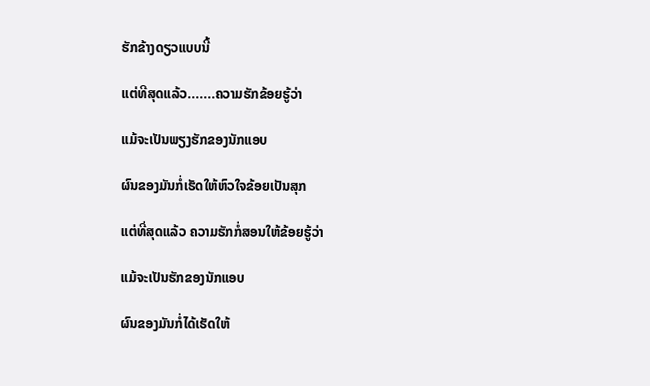ຮັກຂ້າງດຽວແບບນີ້

ແຕ່ທີສຸດແລ້ວ.......ຄວາມຮັກຂ້ອຍຮູ້ວ່າ

ແມ້ຈະເປັນພຽງຮັກຂອງນັກແອບ

ຜົນຂອງມັນກໍ່ເຮັດໃຫ້ຫົວໃຈຂ້ອຍເປັນສຸກ

ແຕ່ທີ່ສຸດແລ້ວ ຄວາມຮັກກໍ່ສອນໃຫ້ຂ້ອຍຮູ້ວ່າ

ແມ້ຈະເປັນຮັກຂອງນັກແອບ

ຜົນຂອງມັນກໍ່ໄດ້ເຮັດໃຫ້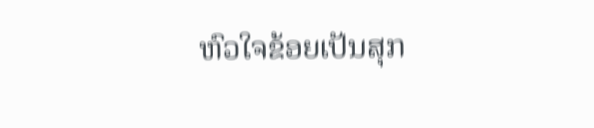ຫົວໃຈຂ້ອຍເປັນສຸກ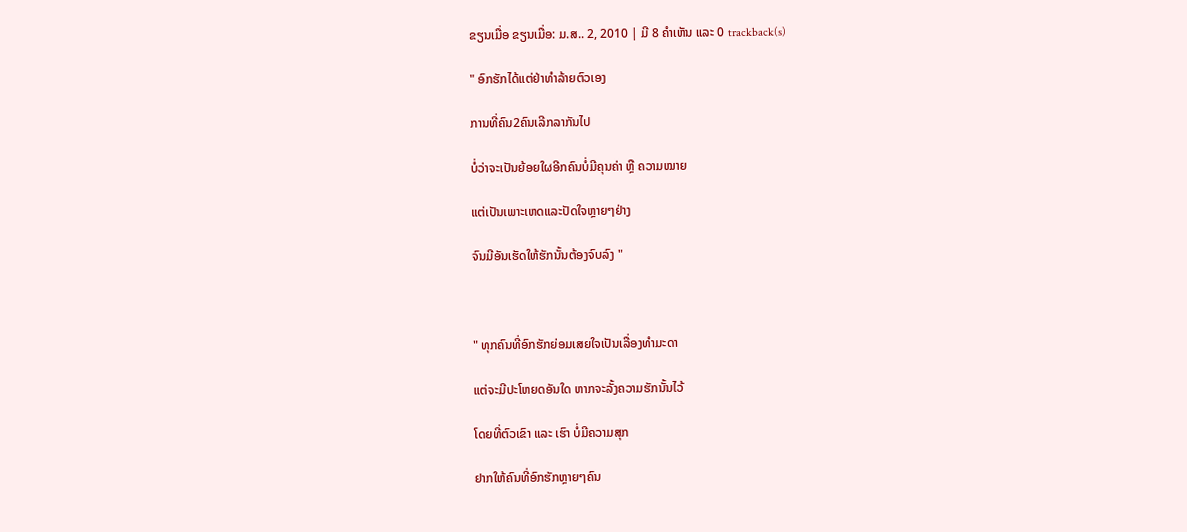ຂຽນເມື່ອ ຂຽນເມື່ອ: ມ.ສ.. 2, 2010 | ມີ 8 ຄຳເຫັນ ແລະ 0 trackback(s)

" ອົກຮັກໄດ້ແຕ່ຢ່າທຳລ້າຍຕົວເອງ

ການທີ່ຄົນ2ຄົນເລີກລາກັນໄປ

ບໍ່ວ່າຈະເປັນຍ້ອຍໃຜອີກຄົນບໍ່ມີຄຸນຄ່າ ຫຼື ຄວາມໝາຍ

ແຕ່ເປັນເພາະເຫດແລະປັດໃຈຫຼາຍໆຢ່າງ

ຈົນມີອັນເຮັດໃຫ້ຮັກນັ້ນຕ້ອງຈົບລົງ "



" ທຸກຄົນທີ່ອົກຮັກຍ່ອມເສຍໃຈເປັນເລື່ອງທຳມະດາ

ແຕ່ຈະມີປະໂຫຍດອັນໃດ ຫາກຈະລັ້ງຄວາມຮັກນັ້ນໄວ້

ໂດຍທີ່ຕົວເຂົາ ແລະ ເຮົາ ບໍ່ມີຄວາມສຸກ

ຢາກໃຫ້ຄົນທີ່ອົກຮັກຫຼາຍໆຄົນ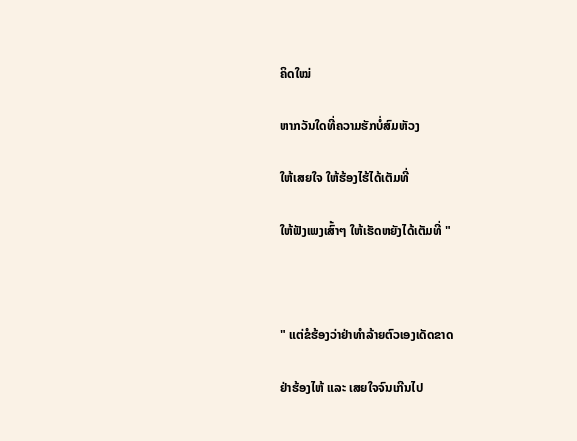ຄິດໃໝ່

ຫາກວັນໃດທີ່ຄວາມຮັກບໍ່ສົມຫັວງ

ໃຫ້ເສຍໃຈ ໃຫ້ຮ້ອງໄຮ້ໄດ້ເຕັມທີ່

ໃຫ້ຟັງເພງເສົ້າໆ ໃຫ້ເຮັດຫຍັງໄດ້ເຕັມທີ່ "



" ແຕ່ຂໍຮ້ອງວ່າຢ່າທຳລ້າຍຕົວເອງເດັດຂາດ

ຢ່າຮ້ອງໄຫ້ ແລະ ເສຍໃຈຈົນເກີນໄປ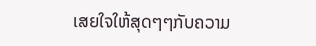ເສຍໃຈໃຫ້ສຸດໆໆກັບຄວາມ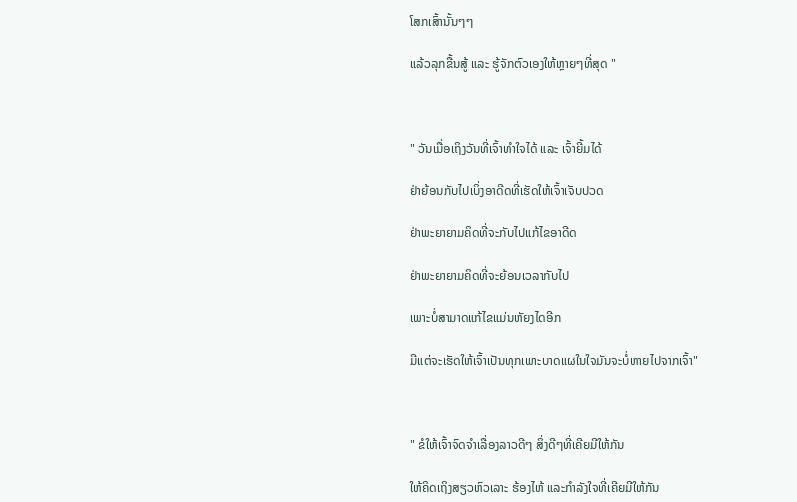ໂສກເສົ້ານັ້ນໆໆ

ແລ້ວລຸກຂື້ນສູ້ ແລະ ຮູ້ຈັກຕົວເອງໃຫ້ຫຼາຍໆທີ່ສຸດ "



" ວັນເມື່ອເຖິງວັນທີ່ເຈົ້າທຳໃຈໄດ້ ແລະ ເຈົ້າຍີ້ມໄດ້

ຢ່າຍ້ອນກັບໄປເບິ່ງອາດີດທີ່ເຮັດໃຫ້ເຈົ້າເຈັບປວດ

ຢ່າພະຍາຍາມຄິດທີ່ຈະກັບໄປແກ້ໄຂອາດີດ

ຢ່າພະຍາຍາມຄິດທີ່ຈະຍ້ອນເວລາກັບໄປ

ເພາະບໍ່ສາມາດແກ້ໄຂແມ່ນຫັຍງໄດອີກ

ມີແຕ່ຈະເຮັດໃຫ້ເຈົ້າເປັນທຸກເພາະບາດແຜໃນໃຈມັນຈະບໍ່ຫາຍໄປຈາກເຈົ້າ"



" ຂໍໃຫ້ເຈົ້າຈົດຈຳເລື່ອງລາວດີໆ ສິ່ງດີໆທີ່ເຄີຍມີໃຫ້ກັນ

ໃຫ້ຄິດເຖິງສຽວຫົວເລາະ ຮ້ອງໄຫ້ ແລະກຳລັງໃຈທີ່ເຄີຍມີໃຫ້ກັນ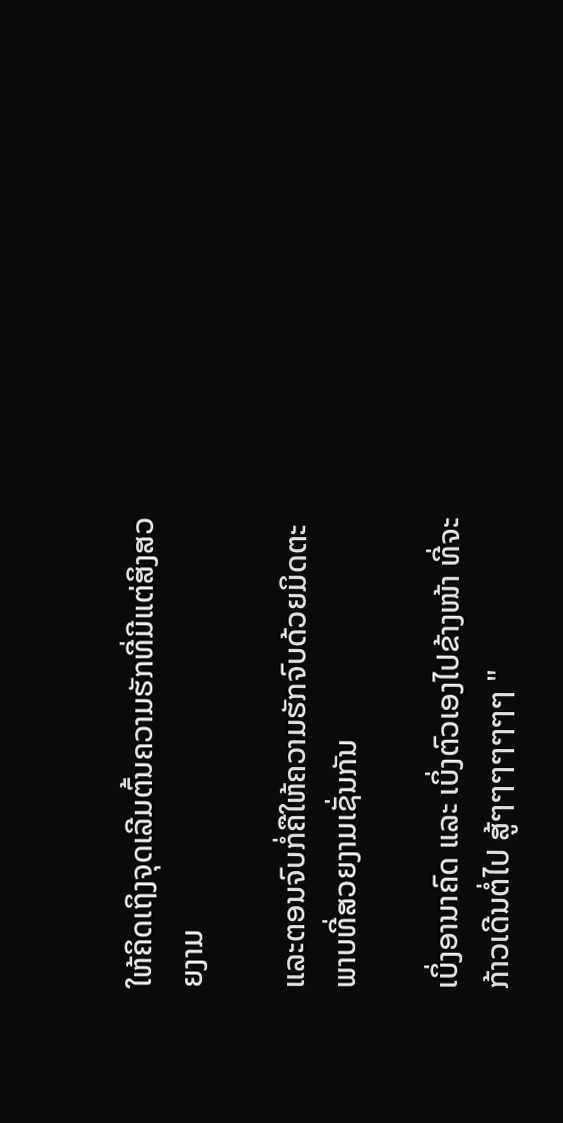ໃຫ້ຄິດເຖິງຈຸດເລີມຕົ້ນຄວາມຮັກທີ່ມີແຕ່ສິງສວຍງາມ

ແລະຕອນຈົບກໍ່ຄືໃຫ້ຄວາມຮັກຈົບດ້ວຍມິດຕະພາບທີ່ສວຍງາມເຊັ່ນກັນ

ເບິ່ງອານາຄົດ ແລະ ເບິ່ງຕົວເອງໄປຂ້າງໜ້າ ທີ່ຈະກ້າວເດີນຕໍ່ໄປ ສູ້ໆໆໆໆໆໆໆ "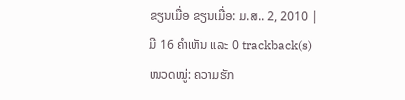ຂຽນເມື່ອ ຂຽນເມື່ອ: ມ.ສ.. 2, 2010 | ມີ 16 ຄຳເຫັນ ແລະ 0 trackback(s)
ໜວດໝູ່: ຄວາມຮັກ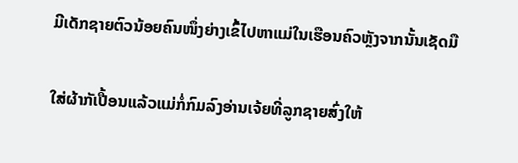ມີເດັກຊາຍຕົວນ້ອຍຄົນໜຶ່ງຍ່າງເຂົ້ໄປຫາແມ່ໃນເຮືອນຄົວຫຼັງຈາກນັ້ນເຊັດມື

ໃສ່ຜ້າກັເປື້ອນແລ້ວແມ່ກໍ່ກົມລົງອ່ານເຈ້ຍທີ່ລູກຊາຍສົ່ງໃຫ້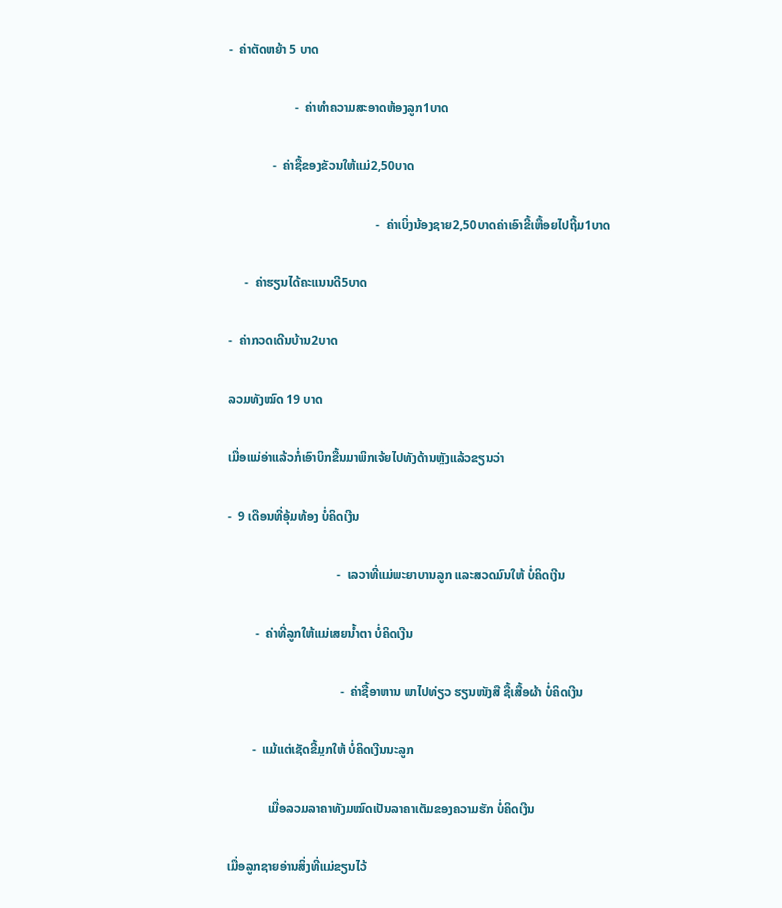-  ຄ່າຕັດຫຍ້າ 5 ບາດ

                     -  ຄ່າທຳຄວາມສະອາດຫ້ອງລູກ1ບາດ

              -  ຄ່າຊື້ຂອງຂັວນໃຫ້ແມ່2,50ບາດ

                                               -  ຄ່າເບິ່ງນ້ອງຊາຍ2,50ບາດຄ່າເອົາຂີ້ເຫື້ອຍໄປຖີ້ມ1ບາດ

     -  ຄ່າຮຽນໄດ້ຄະແນນດີ5ບາດ

-  ຄ່າກວດເດີນບ້ານ2ບາດ

ລວມທັງໝົດ 19 ບາດ

ເມື່ອແມ່ອ່າແລ້ວກໍ່ເອົາບິກຂື້ນມາພິກເຈ້ຍໄປທັງດ້ານຫຼັງແລ້ວຂຽນວ່າ

-  9 ເດືອນທີ່ອຸ້ມທ້ອງ ບໍ່ຄິດເງີນ

                                   -  ເລວາທີ່ແມ່ພະຍາບານລູກ ແລະສວດມົນໃຫ້ ບໍ່ຄິດເງີນ

         -  ຄ່າທີ່ລູກໃຫ້ແມ່ເສຍນ້ຳຕາ ບໍ່ຄິດເງີນ

                                    -  ຄ່າຊື້ອາຫານ ພາໄປທ່ຽວ ຮຽນໜັງສື ຊື້ເສື້ອຜ້າ ບໍ່ຄິດເງີນ

        -  ແມ້ແຕ່ເຊັດຂີ້ມຼກໃຫ້ ບໍ່ຄິດເງີນນະລູກ

             ເມື່ອລວມລາຄາທັງມໝົດເປັນລາຄາເຕັມຂອງຄວາມຮັກ ບໍ່ຄິດເງີນ

ເມື່ອລູກຊາຍອ່ານສິ່ງທີ່ແມ່ຂຽນໄວ້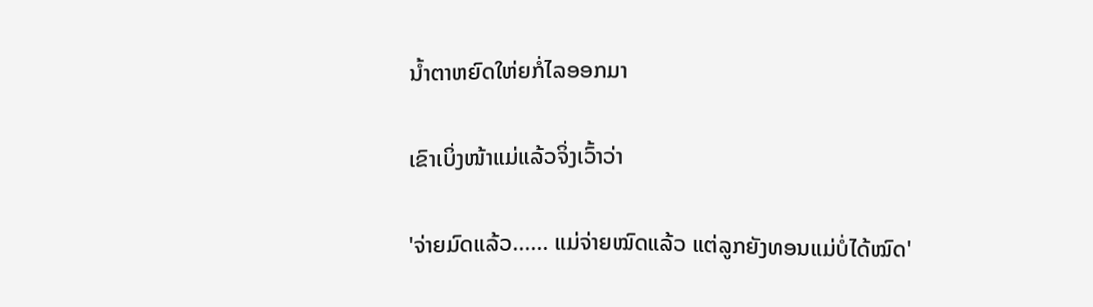ນ້ຳຕາຫຍົດໃຫ່ຍກໍ່ໄລອອກມາ

ເຂົາເບິ່ງໜ້າແມ່ແລ້ວຈິ່ງເວົ້າວ່າ

'ຈ່າຍມົດແລ້ວ...... ແມ່ຈ່າຍໝົດແລ້ວ ແຕ່ລູກຍັງທອນແມ່ບໍ່ໄດ້ໝົດ'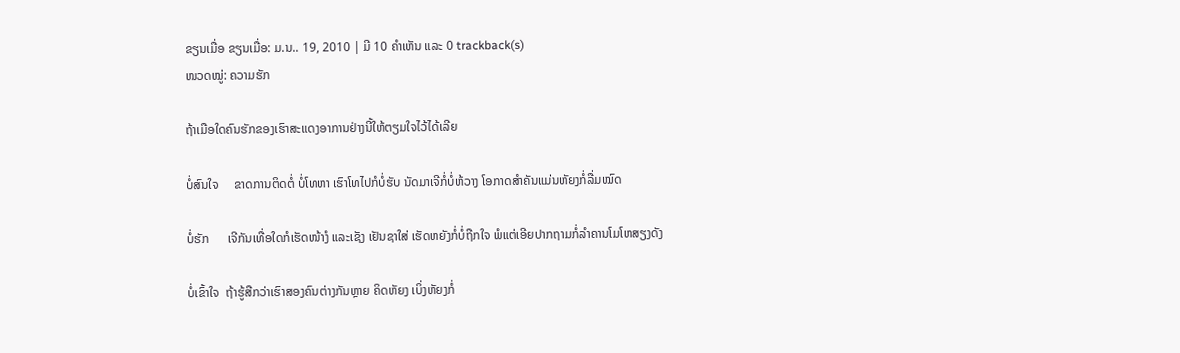ຂຽນເມື່ອ ຂຽນເມື່ອ: ມ.ນ.. 19, 2010 | ມີ 10 ຄຳເຫັນ ແລະ 0 trackback(s)
ໜວດໝູ່: ຄວາມຮັກ

ຖ້າເມືອໃດຄົນຮັກຂອງເຮົາສະແດງອາການຢ່າງນີ້ໃຫ້ຕຽມໃຈໄວ້ໄດ້ເລີຍ

ບໍ່ສົນໃຈ     ຂາດການຕິດຕໍ່ ບໍ່ໂທຫາ ເຮົາໂທໄປກໍບໍ່ຮັບ ນັດມາເຈີກໍ່ບໍ່ຫ້ວາງ ໂອກາດສຳຄັນແມ່ນຫັຍງກໍ່ລື່ມໝົດ

ບໍ່ຮັກ      ເຈີກັນເທື່ອໃດກໍເຮັດໜ້າງໍ ແລະເຊັງ ເຢັນຊາໃສ່ ເຮັດຫຍັງກໍ່ບໍ່ຖືກໃຈ ພໍແຕ່ເອີຍປາກຖາມກໍ່ລຳຄານໂມໂຫສຽງດັງ

ບໍ່ເຂົ້າໃຈ  ຖ້າຮູ້ສືກວ່າເຮົາສອງຄົນຕ່າງກັນຫຼາຍ ຄິດຫັຍງ ເບິ່ງຫັຍງກໍ່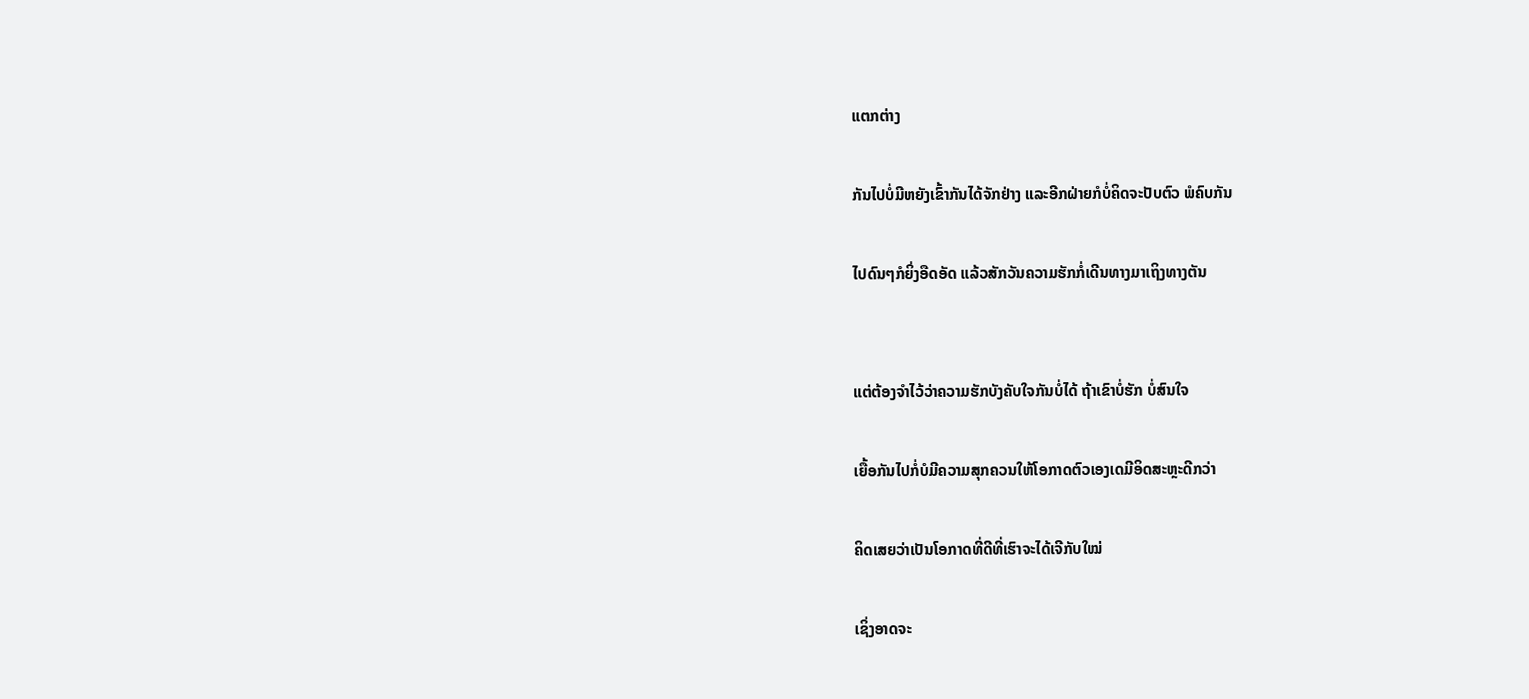ແຕກຕ່າງ

ກັນໄປບໍ່ມີຫຍັງເຂົ້າກັນໄດ້ຈັກຢ່າງ ແລະອີກຝ່າຍກໍບໍ່ຄິດຈະປັບຕົວ ພໍຄົບກັນ

ໄປດົນໆກໍຍິ່ງອືດອັດ ແລ້ວສັກວັນຄວາມຮັກກໍ່ເດີນທາງມາເຖິງທາງຕັນ


ແຕ່ຕ້ອງຈຳໄວ້ວ່າຄວາມຮັກບັງຄັບໃຈກັນບໍ່ໄດ້ ຖ້າເຂົາບໍ່ຮັກ ບໍ່ສົນໃຈ

ເຍື້ອກັນໄປກໍ່ບໍມີຄວາມສຸກຄວນໃຫ້ໂອກາດຕົວເອງເດມີອິດສະຫຼະດີກວ່າ

ຄິດເສຍວ່າເປັນໂອກາດທີ່ດີທີ່ເຮົາຈະໄດ້ເຈີກັບໃໝ່

ເຊິ່ງອາດຈະ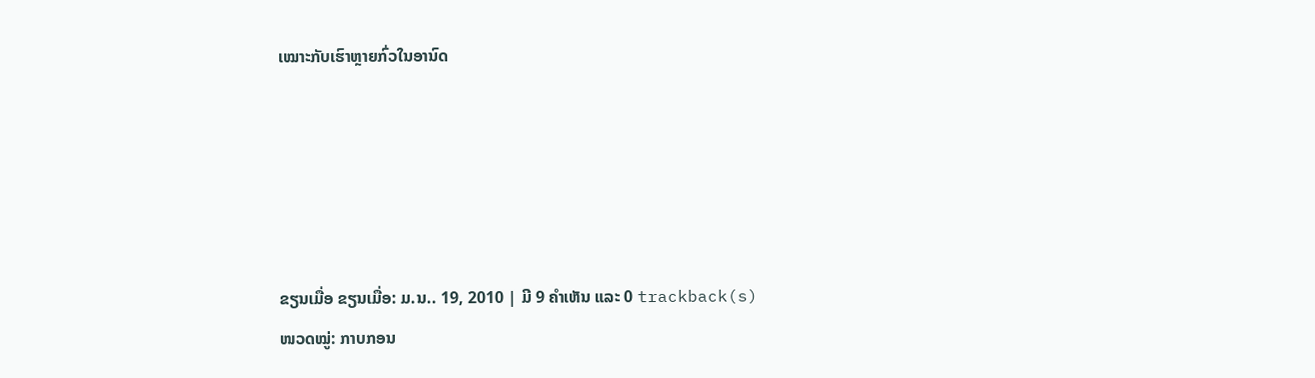ເໝາະກັບເຮົາຫຼາຍກົ່ວໃນອານົດ





ຂຽນເມື່ອ ຂຽນເມື່ອ: ມ.ນ.. 19, 2010 | ມີ 9 ຄຳເຫັນ ແລະ 0 trackback(s)
ໜວດໝູ່: ກາບກອນ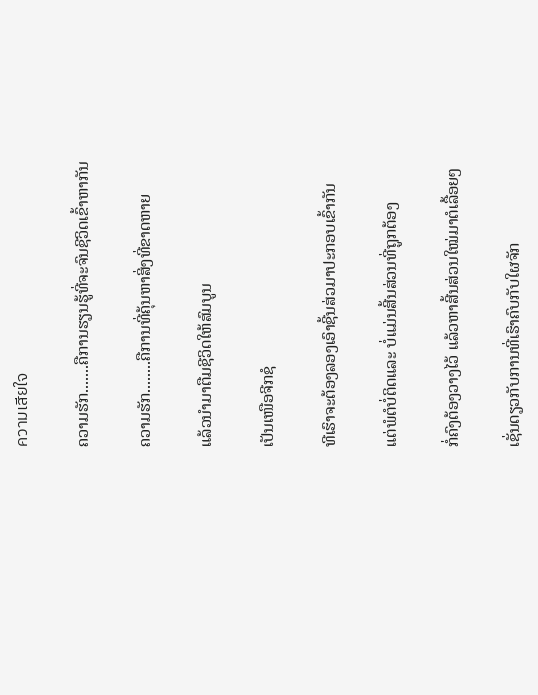ความเสียใจ

ຄວາມຮັກ.......ຄືການຮຽນຮູ້ທີ່ຈະຈົນຊີວິດເຂົ້າຫາກັນ

ຄວາມຮັກ........ຄືການທີ່ຄຸ້ນຫາສິ່ງທີ່ຂາດຫາຍ

ແລ້ວນຳມາຕືມຊີວິດໃຫ້ສົມບູນ

ເປັນເໜືອຈີກຊໍ

ທີເຮົາຈະຕ້ອງລອງເອົາຊີ້ນສ່ວມາປະກອບເຂົ້າກັນ

ແຕ່ພໍຕໍບໍ່ຕິດແລະ ບໍ່ແມ່ນສີ້ນສ່ວນທີ່ຖູກຕ້ອງ

ກໍ່ຄົງຕ້ອງວາງໄວ້ ແລ້ວຫາສີ້ນສ່ວນໃໝ່ມາຕໍເລື້ອຍໆ

ເຊັ່ນດຽວກັບການທີ່ເຮົາຄົບກັບໃຜຈັກ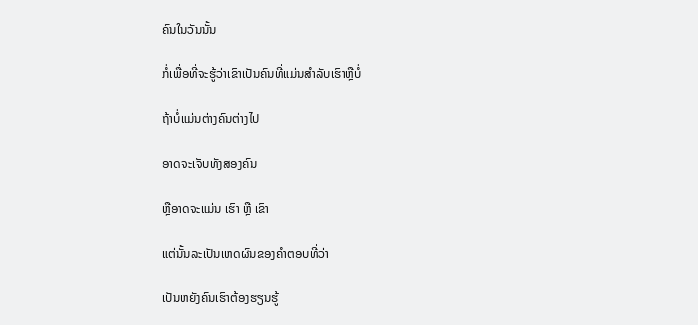ຄົນໃນວັນນັ້ນ

ກໍ່ເພື່ອທີ່ຈະຮູ້ວ່າເຂົາເປັນຄົນທີ່ແມ່ນສຳລັບເຮົາຫຼືບໍ່

ຖ້າບໍ່ແມ່ນຕ່າງຄົນຕ່າງໄປ

ອາດຈະເຈັບທັງສອງຄົນ

ຫຼືອາດຈະແມ່ນ ເຮົາ ຫຼື ເຂົາ

ແຕ່ນັ້ນລະເປັນເຫດຜົນຂອງຄຳຕອບທີ່ວ່າ

ເປັນຫຍັງຄົນເຮົາຕ້ອງຮຽນຮູ້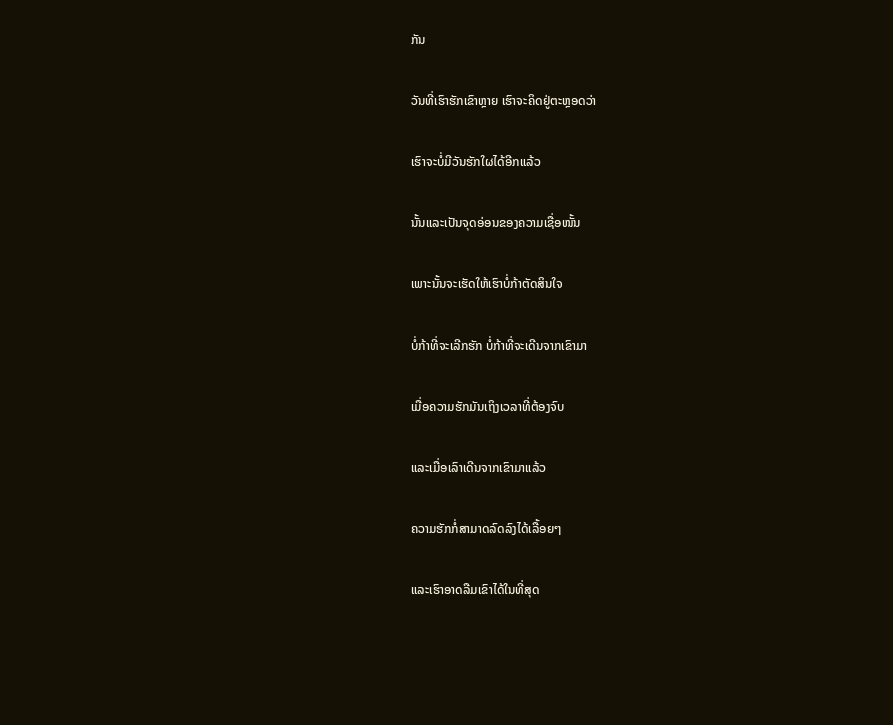ກັນ

ວັນທີ່ເຮົາຮັກເຂົາຫຼາຍ ເຮົາຈະຄິດຢູ່ຕະຫຼອດວ່າ

ເຮົາຈະບໍ່ມີວັນຮັກໃຜໄດ້ອີກແລ້ວ

ນັ້ນແລະເປັນຈຸດອ່ອນຂອງຄວາມເຊື່ອໜັ້ນ

ເພາະນັ້ນຈະເຮັດໃຫ້ເຮົາບໍ່ກ້າຕັດສິນໃຈ

ບໍ່ກ້າທີ່ຈະເລີກຮັກ ບໍ່ກ້າທີ່ຈະເດີນຈາກເຂົາມາ

ເມື່ອຄວາມຮັກມັນເຖິງເວລາທີ່ຕ້ອງຈົບ

ແລະເມື່ອເລົາເດີນຈາກເຂົາມາແລ້ວ

ຄວາມຮັກກໍ່ສາມາດລົດລົງໄດ້ເລື້ອຍໆ

ແລະເຮົາອາດລືມເຂົາໄດ້ໃນທີ່ສຸດ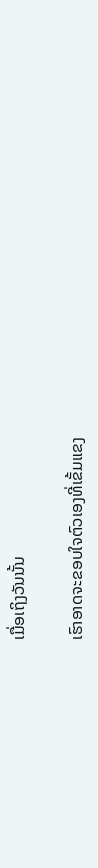ເມື່ອເຖິງວັນນັ້ນ

ເຮົາອາດຈະຂອບໃຈຕົວເອງທີ່ເຂັ້ມແຂງ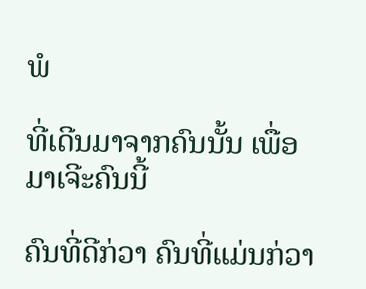ພໍ

ທີ່ເດີນມາຈາກຄົນນັ້ນ ເພື່ອມາເຈີະຄົນນີ້

ຄົນທີ່ດີກ່ວາ ຄົນທີ່ແມ່ນກ່ວາ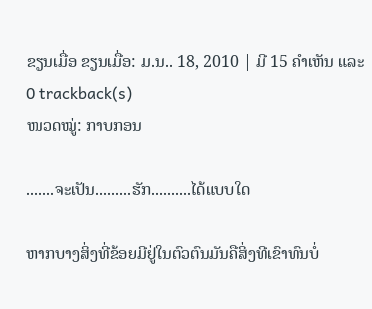ຂຽນເມື່ອ ຂຽນເມື່ອ: ມ.ນ.. 18, 2010 | ມີ 15 ຄຳເຫັນ ແລະ 0 trackback(s)
ໜວດໝູ່: ກາບກອນ

.......ຈະເປັນ.........ຮັກ..........ໄດ້ແບບໃດ

ຫາກບາງສິ່ງທີ່ຂ້ອຍມີຢູ່ໃນຕົວຕົນມັນຄືສິ່ງທີເຂົາທົນບໍ່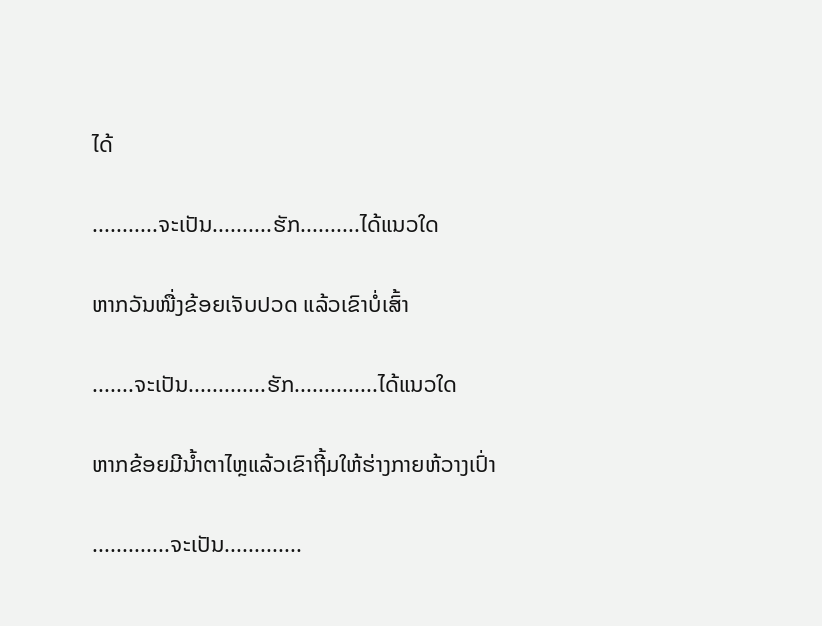ໄດ້

...........ຈະເປັນ..........ຮັກ..........ໄດ້ແນວໃດ

ຫາກວັນໜື່ງຂ້ອຍເຈັບປວດ ແລ້ວເຂົາບໍ່ເສົ້າ

.......ຈະເປັນ.............ຮັກ..............ໄດ້ແນວໃດ

ຫາກຂ້ອຍມີນ້ຳຕາໄຫຼແລ້ວເຂົາຖີ້ມໃຫ້ຮ່າງກາຍຫ້ວາງເປົ່າ

.............ຈະເປັນ.............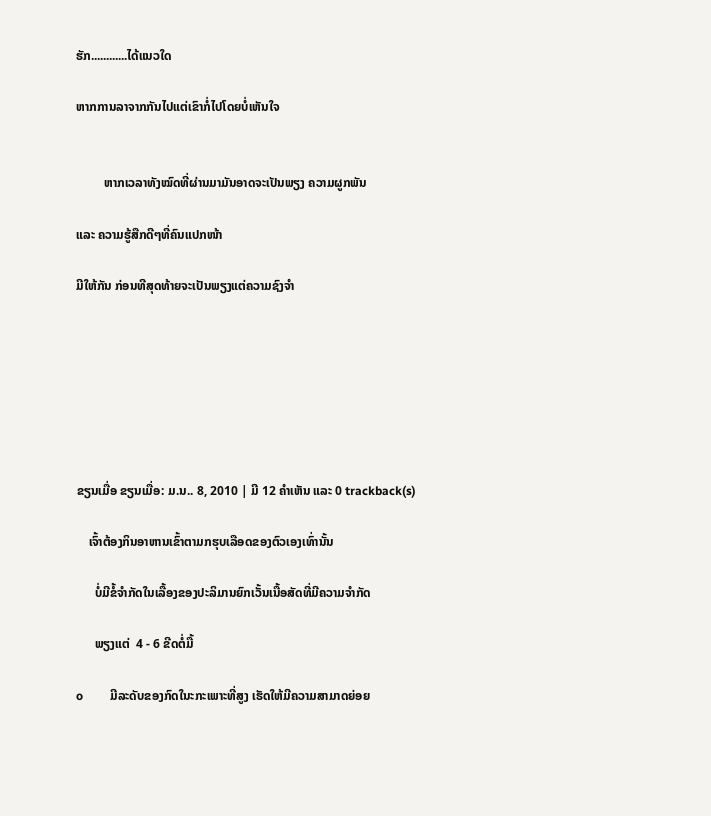ຮັກ............ໄດ້ແນວໃດ

ຫາກການລາຈາກກັນໄປແຕ່ເຂົາກໍ່ໄປໂດຍບໍ່ເຫັນໃຈ


         ຫາກເວລາທັງໝົດທີ່ຜ່ານມາມັນອາດຈະເປັນພຽງ ຄວາມຜູກພັນ

ແລະ ຄວາມຮູ້ສືກດີໆທີ່ຄົນແປກໜ້າ

ມີໃຫ້ກັນ ກ່ອນທີສຸດທ້າຍຈະເປັນພຽງແຕ່ຄວາມຊົງຈຳ







ຂຽນເມື່ອ ຂຽນເມື່ອ: ມ.ນ.. 8, 2010 | ມີ 12 ຄຳເຫັນ ແລະ 0 trackback(s)

    ເຈົ້າຕ້ອງກິນອາຫານເຂົ້າຕາມກຮຸບເລືອດຂອງຕົວເອງເທົ່ານັ້ນ

      ບໍ່ມີຂໍ້ຈຳກັດໃນເລື້ອງຂອງປະລິມານຍົກເວັ້ນເນື້ອສັດທີ່ມີຄວາມຈຳກັດ

      ພຽງແຕ່  4 - 6 ຂີດຕໍ່ມື້

o         ມີລະດັບຂອງກົດໃນະກະເພາະທີ່ສູງ ເຮັດໃຫ້ມີຄວາມສາມາດຍ່ອຍ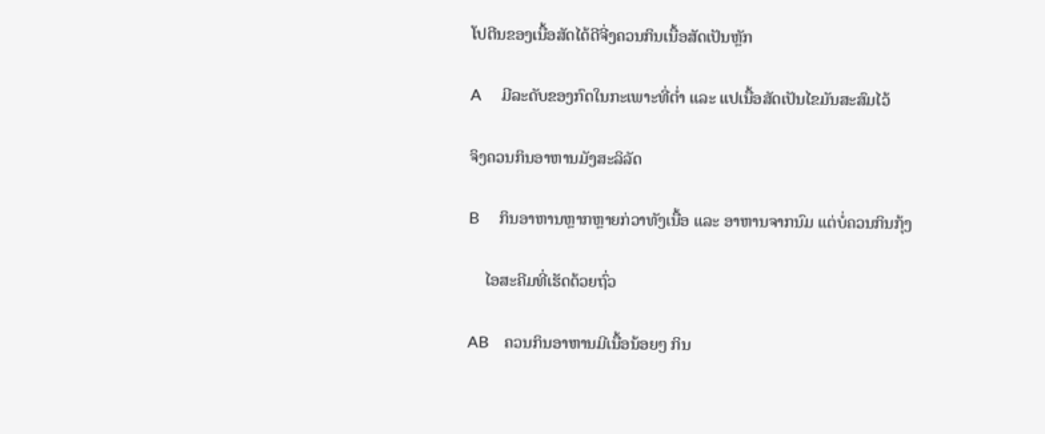ໂປຕີນຂອງເນື້ອສັດໄດ້ດີຈີ່ງຄວນກິນເນື້ອສັດເປັນຫຼັກ

A     ມີລະດັບຂອງກົດໃນກະເພາະທີ່ຕ່ຳ ແລະ ແປເນື້ອສັດເປັນໄຂມັນສະສົມໄວ້

ຈິງຄວນກິນອາຫານມັງສະລິລັດ

B     ກິນອາຫານຫຼາກຫຼາຍກ່ວາທັງເນື້ອ ແລະ ອາຫານຈາກນົມ ແຕ່ບໍ່ຄວນກິນກຸ້ງ

    ໄອສະຄີມທີ່ເຮັດດ້ວຍຖົ່ວ

AB    ຄວນກິນອາຫານມີເນື້ອນ້ອຍໆ ກິນ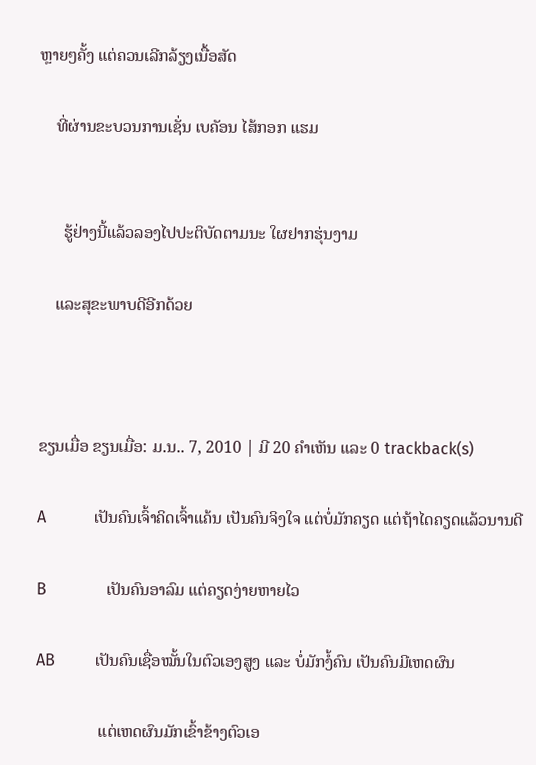ຫຼາຍໆຄັ້ງ ແຕ່ຄວນເລີກລ້ຽງເນື້ອສັດ

    ທີ່ຜ່ານຂະບວນການເຊັ່ນ ເບຄັອນ ໄສ້ກອກ ແຮມ


      ຮູ້ຢ່າງນີ້ແລ້ວລອງໄປປະຕິບັດຕາມນະ ໃຜຢາກຮຸ່ນງາມ

    ແລະສຸຂະພາບດີອີກດ້ວຍ



ຂຽນເມື່ອ ຂຽນເມື່ອ: ມ.ນ.. 7, 2010 | ມີ 20 ຄຳເຫັນ ແລະ 0 trackback(s)

A            ເປັນຄົນເຈົ້າຄິດເຈົ້າແຄ້ນ ເປັນຄົນຈິງໃຈ ແຕ່ບໍ່ມັກຄຽດ ແຕ່ຖ້າໄດຄຽດແລ້ວນານດີ

B               ເປັນຄົນອາລົມ ແຕ່ຄຽດງ່າຍຫາຍໄວ

AB          ເປັນຄົນເຊື່ອໝັ້ນໃນຕົວເອງສູງ ແລະ ບໍ່ມັກງໍ້ຄົນ ເປັນຄົນມີເຫດຜົນ

               ແຕ່ເຫດຜົນມັກເຂົ້າຂ້າງຕົວເອ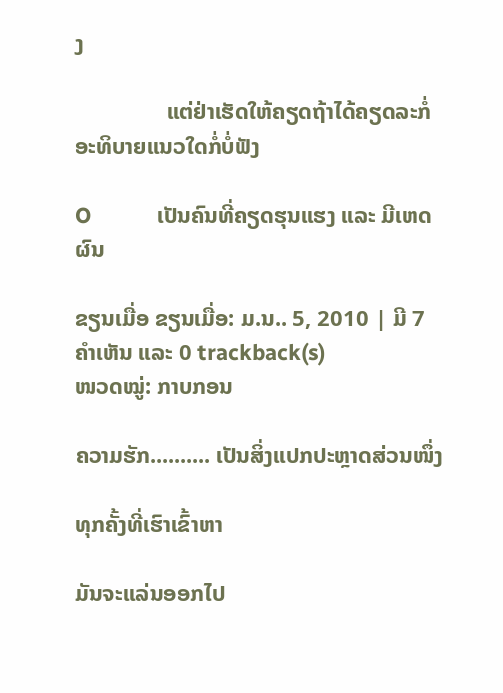ງ

                ແຕ່ຢ່າເຮັດໃຫ້ຄຽດຖ້າໄດ້ຄຽດລະກໍ່ອະທິບາຍແນວໃດກໍ່ບໍ່ຟັງ

O           ເປັນຄົນທີ່ຄຽດຮຸນແຮງ ແລະ ມີເຫດຜົນ

ຂຽນເມື່ອ ຂຽນເມື່ອ: ມ.ນ.. 5, 2010 | ມີ 7 ຄຳເຫັນ ແລະ 0 trackback(s)
ໜວດໝູ່: ກາບກອນ

ຄວາມຮັກ.......... ເປັນສິ່ງແປກປະຫຼາດສ່ວນໜຶ່ງ

ທຸກຄັ້ງທີ່ເຮົາເຂົ້າຫາ

ມັນຈະແລ່ນອອກໄປ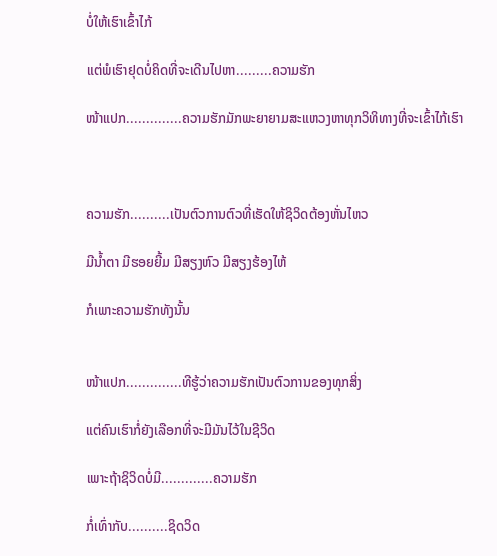ບໍ່ໃຫ້ເຮົາເຂົ້າໄກ້

ແຕ່ພໍເຮົາຢຸດບໍ່ຄິດທີ່ຈະເດີນໄປຫາ.........ຄວາມຮັກ

ໜ້າແປກ..............ຄວາມຮັກມັກພະຍາຍາມສະແຫວງຫາທຸກວິທິທາງທີ່ຈະເຂົ້າໄກ້ເຮົາ



ຄວາມຮັກ..........ເປັນຕົວການຕົວທີ່ເຮັດໃຫ້ຊິວິດຕ້ອງຫັ່ນໄຫວ

ມີນ້ຳຕາ ມີຮອຍຍີ້ມ ມີສຽງຫົວ ມີສຽງຮ້ອງໄຫ້

ກໍເພາະຄວາມຮັກທັງນັ້ນ


ໜ້າແປກ..............ທີຮູ້ວ່າຄວາມຮັກເປັນຕົວການຂອງທຸກສິ່ງ

ແຕ່ຄົນເຮົາກໍ່ຍັງເລືອກທີ່ຈະມີມັນໄວ້ໃນຊີວິດ

ເພາະຖ້າຊິວິດບໍ່ມີ.............ຄວາມຮັກ

ກໍ່ເທົ່າກັບ..........ຊິດວິດ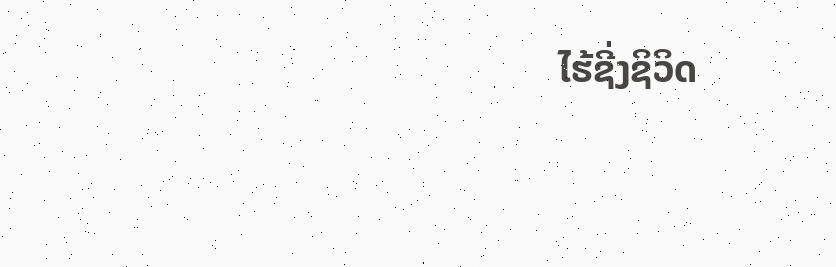ໄຮ້ຊີ່ງຊິວິດ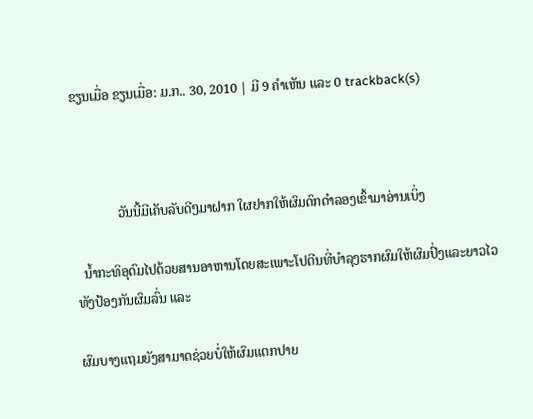ຂຽນເມື່ອ ຂຽນເມື່ອ: ມ.ກ.. 30, 2010 | ມີ 9 ຄຳເຫັນ ແລະ 0 trackback(s)



             ວັນນີ້ມີເຄັບລັບດີໆມາຝາກ ໃຜຢາກໃຫ້ຜົມດົກດຳລອງເຂົ້າມາອ່ານເບິ່ງ

  ນ້ຳກະທິອຸດົມໄປດ້ວຍສານອາຫານໂດຍສະເພາະໂປຕີນທີ່ບຳລຸງຮາກຜົມໃຫ້ຜົມປົ່ງແລະຍາວໄວ ທັງປ້ອງກັນຜົມລົ່ນ ແລະ

ຜົມບາງແຖມຍັງສາມາດຊ່ວຍບໍ່ໃຫ້ຜົມແຕກປາຍ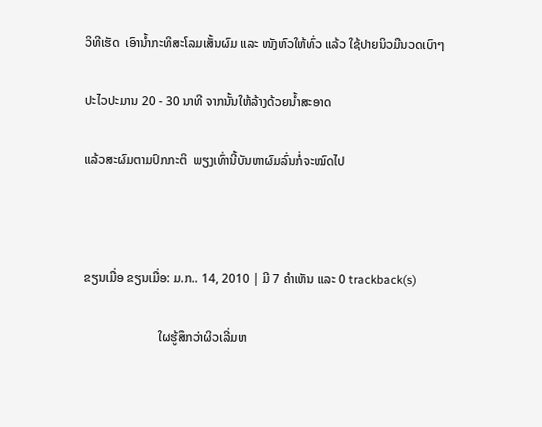ວິທີເຮັດ  ເອົານ້ຳກະທິສະໂລມເສັ້ນຜົມ ແລະ ໜັງຫົວໃຫ້ທົ່ວ ແລ້ວ ໃຊ້ປາຍນິວມືນວດເບົາໆ

ປະໄວປະມານ 20 - 30 ນາທີ ຈາກນັ້ນໃຫ້ລ້າງດ້ວຍນ້ຳສະອາດ

ແລ້ວສະຜົມຕາມປົກກະຕິ  ພຽງເທົ່ານີ້ບັນຫາຜົມລົ່ນກໍ່ຈະໝົດໄປ



ຂຽນເມື່ອ ຂຽນເມື່ອ: ມ.ກ.. 14, 2010 | ມີ 7 ຄຳເຫັນ ແລະ 0 trackback(s)

                        ໃຜຮູ້ສຶກວ່າຜິວເລີ່ມຫ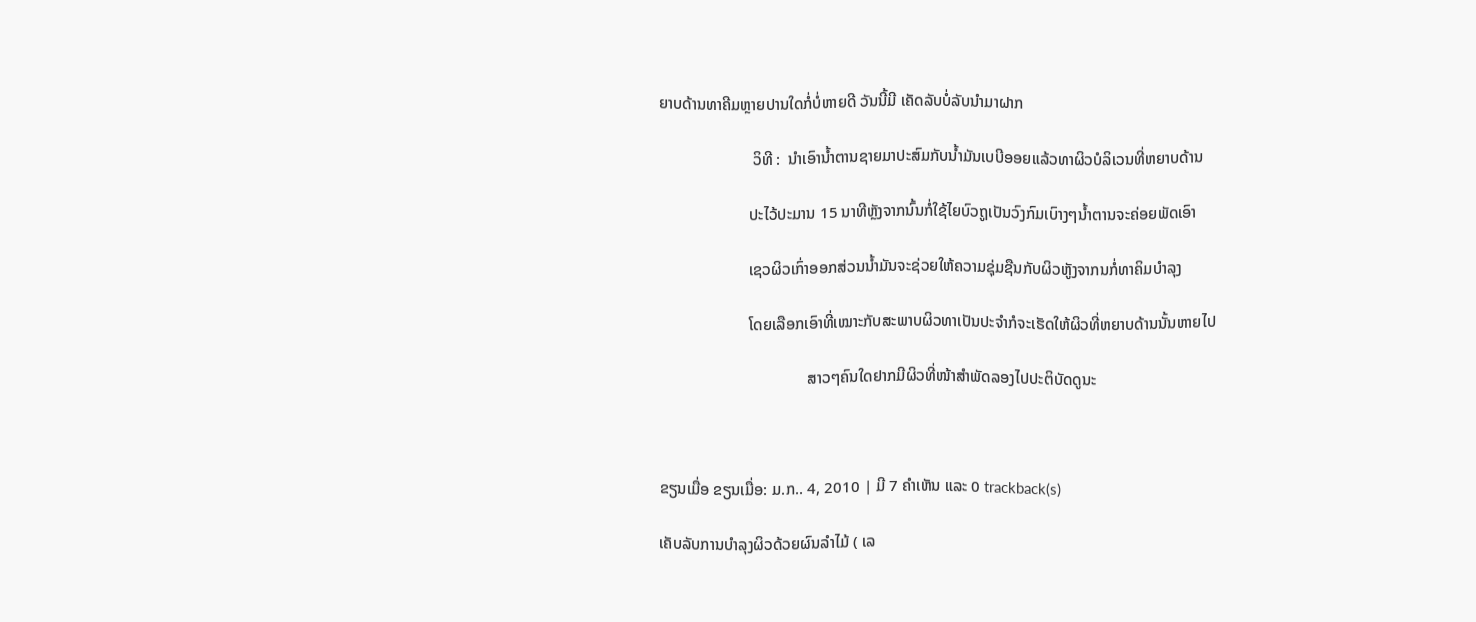ຍາບດ້ານທາຄີມຫຼາຍປານໃດກໍ່ບໍ່ຫາຍດີ ວັນນີ້ມີ ເຄັດລັບບໍ່ລັບນຳມາຝາກ

                        ວິທີ :  ນຳເອົານ້ຳຕານຊາຍມາປະສົມກັບນ້ຳມັນເບບີອອຍແລ້ວທາຜິວບໍລິເວນທີ່ຫຍາບດ້ານ

                       ປະໄວ້ປະມານ 15 ນາທີຫຼັງຈາກນົ້ນກໍ່ໃຊ້ໄຍບົວຖູເປັນວົງກົມເບົາງໆນ້ຳຕານຈະຄ່ອຍພັດເອົາ

                       ເຊວຜິວເກົ່າອອກສ່ວນນ້ຳມັນຈະຊ່ວຍໃຫ້ຄວາມຊຸ່ມຊືນກັບຜິວຫູັງຈາກນກໍ່ທາຄິມບຳລຸງ

                       ໂດຍເລືອກເອົາທີ່ເໝາະກັບສະພາບຜິວທາເປັນປະຈຳກໍຈະເຮັດໃຫ້ຜິວທີ່ຫຍາບດ້ານນັ້ນຫາຍໄປ

                                      ສາວໆຄົນໃດຢາກມີຜິວທີ່ໜ້າສຳພັດລອງໄປປະຕິບັດດູນະ



ຂຽນເມື່ອ ຂຽນເມື່ອ: ມ.ກ.. 4, 2010 | ມີ 7 ຄຳເຫັນ ແລະ 0 trackback(s)

ເຄັບລັບການບຳລຸງຜິວດ້ວຍຜົນລຳໄມ້ ( ເລ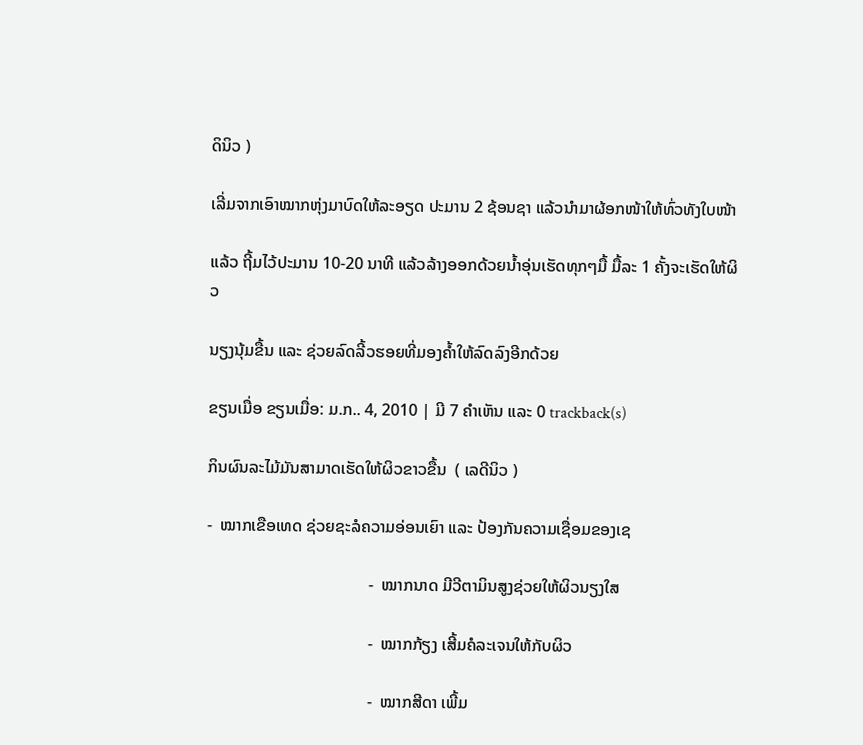ດິນິວ )

ເລີ່ມຈາກເອົາໝາກຫຸ່ງມາບົດໃຫ້ລະອຽດ ປະມານ 2 ຊ້ອນຊາ ແລ້ວນຳມາຜ້ອກໜ້າໃຫ້ທົ່ວທັງໃບໜ້າ

ແລ້ວ ຖີ້ມໄວ້ປະມານ 10-20 ນາທີ ແລ້ວລ້າງອອກດ້ວຍນ້ຳອຸ່ນເຮັດທຸກໆມື້ ມື້ລະ 1 ຄັ້ງຈະເຮັດໃຫ້ຜິວ

ນຽງນຸ້ມຂື້ນ ແລະ ຊ່ວຍລົດລີ້ວຮອຍທີ່ມອງຄ້ຳໃຫ້ລົດລົງອີກດ້ວຍ

ຂຽນເມື່ອ ຂຽນເມື່ອ: ມ.ກ.. 4, 2010 | ມີ 7 ຄຳເຫັນ ແລະ 0 trackback(s)

ກິນຜົນລະໄມ້ມັນສາມາດເຮັດໃຫ້ຜິວຂາວຂື້ນ  ( ເລດີນິວ )

-  ໝາກເຂືອເທດ ຊ່ວຍຊະລໍຄວາມອ່ອນເຍົາ ແລະ ປ້ອງກັນຄວາມເຊື່ອມຂອງເຊ

                                       -  ໝາກນາດ ມີວີຕາມິນສູງຊ່ວຍໃຫ້ຜິວນຽງໃສ

                                       -  ໝາກກ້ຽງ ເສີ້ມຄໍລະເຈນໃຫ້ກັບຜິວ

                                       -  ໝາກສີດາ ເພີ້ມ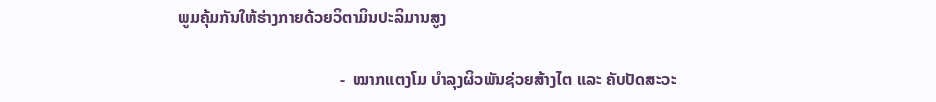ພູມຄຸ້ມກັນໃຫ້ຮ່າງກາຍດ້ວຍວິຕາມິນປະລິມານສູງ

                                       -  ໝາກແຕງໂມ ບຳລຸງຜິວພັນຊ່ວຍສ້າງໄຕ ແລະ ຄັບປັດສະວະ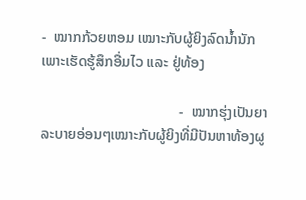-  ໝາກກ້ວຍຫອມ ເໝາະກັບຜູ້ຍິງລົດນ້ຳນັກເພາະເຮັດຮູ້ສຶກອື່ມໄວ ແລະ ຢູ່ທ້ອງ

                                      -  ໝາກຮຸ່ງເປັນຍາລະບາຍອ່ອນໆເໝາະກັບຜູ້ຍິງທີ່ມີປັນຫາທ້ອງຜູ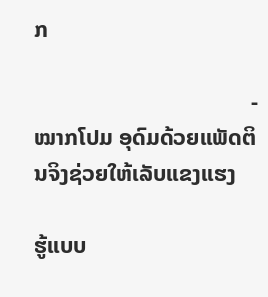ກ

                                      -  ໝາກໂປມ ອຸດົມດ້ວຍແພັດຕິນຈິງຊ່ວຍໃຫ້ເລັບແຂງແຮງ

ຮູ້ແບບ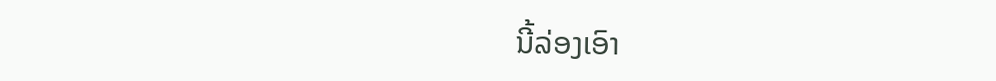ນີ້ລ່ອງເອົາ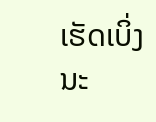ເຮັດເບິ່ງນະ